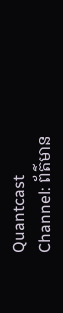Quantcast
Channel: ព័ត៌មាន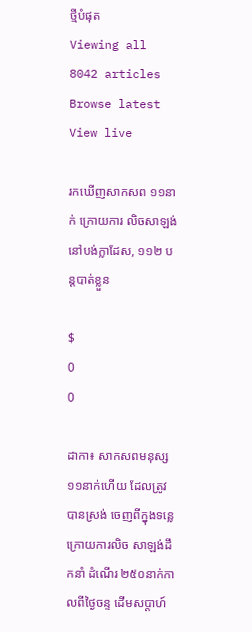ថ្មីបំផុត
Viewing all 8042 articles
Browse latest View live

រកឃើញសាកសព ១១នាក់ ក្រោយការ លិចសាឡង់ នៅបង់ក្លាដែស, ១១២ បន្តបាត់ខ្លួន

$
0
0

ដាកា៖ សាកសពមនុស្ស ១១នាក់ហើយ ដែលត្រូវបានស្រង់ ចេញពីក្នុងទន្លេ ក្រោយការលិច សាឡង់ដឹកនាំ ដំណើរ ២៥០នាក់កាលពីថ្ងៃចន្ទ ដើមសប្តាហ៍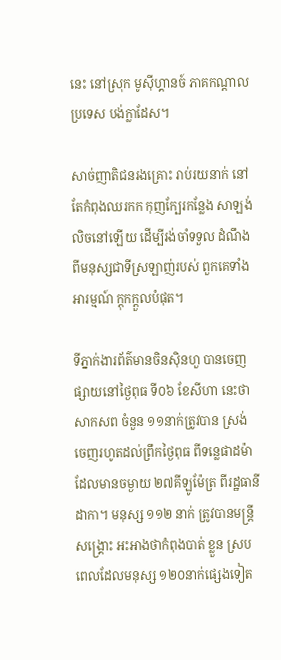នេះ នៅស្រុក មូស៊ីហ្គានច៍ ភាគកណ្តាលប្រទេស បង់ក្លាដែស។

សាច់ញាតិជនរងគ្រោះ រាប់រយនាក់ នៅតែកំពុងឈរកក កុញក្បែរកន្លែង សាឡង់លិចនៅឡើយ ដើម្បីរង់ចាំទទួល ដំណឹង ពីមនុស្សជាទីស្រឡាញ់របស់ ពួកគេទាំងអារម្មណ៍ ក្តុកក្តួលបំផុត។

ទីភ្នាក់ងារព័ត៌មានចិនស៊ិនហួ បានចេញផ្សាយនៅថ្ងៃពុធ ទី០៦ ខែសីហា នេះថា សាកសព ចំនួន ១១នាក់ត្រូវបាន ស្រង់ ចេញរហូតដល់ព្រឹកថ្ងៃពុធ ពីទន្លេផាដម៉ា ដែលមានចម្ងាយ ២៧គីឡូម៉ែត្រ ពីរដ្ឋធានីដាកា។ មនុស្ស ១១២ នាក់ ត្រូវបានមន្ត្រីសង្គ្រោះ អះអាងថាកំពុងបាត់ ខ្លួន ស្របពេលដែលមនុស្ស ១២០នាក់ផ្សេងទៀត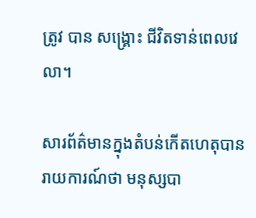ត្រូវ បាន សង្គ្រោះ ជីវិតទាន់ពេលវេលា។

សារព័ត៌មានក្នុងតំបន់កើតហេតុបាន រាយការណ៍ថា មនុស្សបា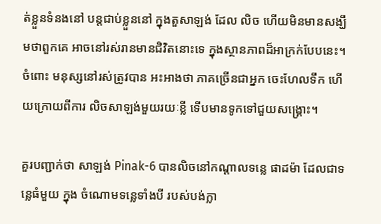ត់ខ្លួនទំនងនៅ បន្តជាប់ខ្លួននៅ ក្នុងតួសាឡង់ ដែល លិច ហើយមិនមានសង្ឃឹមថាពួកគេ អាចនៅរស់រានមានជិវិតនោះទេ ក្នុងស្ថានភាពដ៏អាក្រក់បែបនេះ។ ចំពោះ មនុស្សនៅរស់ត្រូវបាន អះអាងថា ភាគច្រើនជាអ្នក ចេះហែលទឹក ហើយក្រោយពីការ លិចសាឡង់មួយរយៈខ្លី ទើបមានទូកទៅជួយសង្គ្រោះ។

គួរបញ្ជាក់ថា សាឡង់ Pinak-6 បានលិចនៅកណ្តាលទន្លេ ផាដម៉ា ដែលជាទន្លេធំមួយ ក្នុង ចំណោមទន្លេទាំងបី របស់បង់ក្លា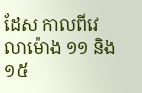ដែស កាលពីវេលាម៉ោង ១១ និង ១៥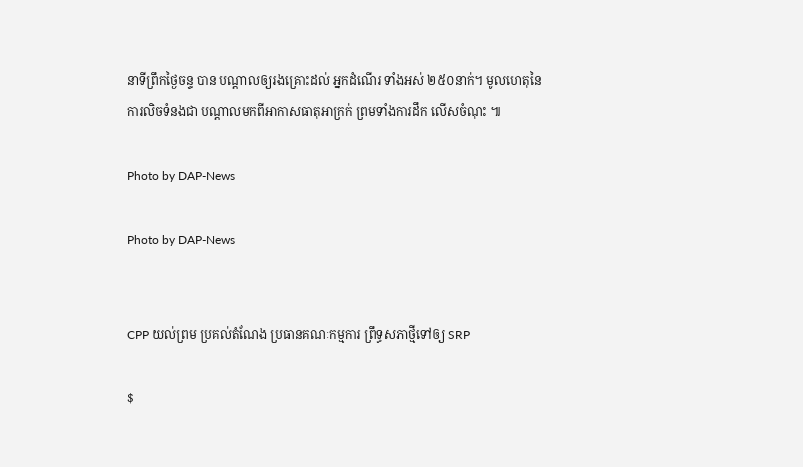នាទីព្រឹកថ្ងៃចន្ទ បាន បណ្តាលឲ្យរងគ្រោះដល់ អ្នកដំណើរ ទាំងអស់ ២៥០នាក់។ មូលហេតុនៃការលិចទំនងជា បណ្តាលមកពីអាកាសធាតុអាក្រក់ ព្រមទាំងការដឹក លើសចំណុះ ៕

Photo by DAP-News

Photo by DAP-News


CPP យល់ព្រម ប្រគល់តំណែង ប្រធានគណៈកម្មការ ព្រឹទ្ធសភាថ្មីទៅឲ្យ SRP

$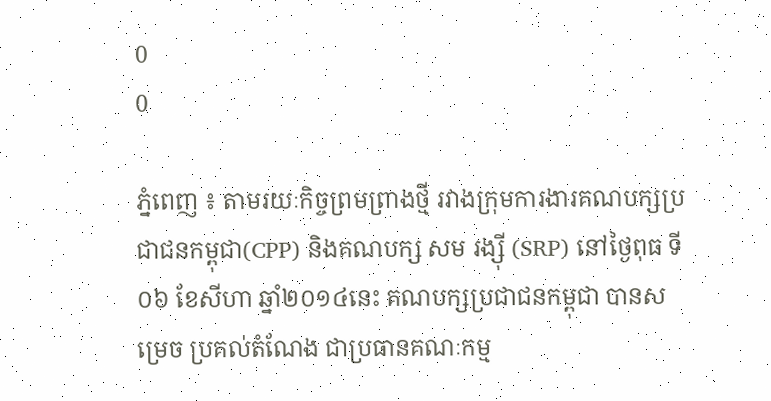0
0

ភ្នំពេញ ៖ តាមរយៈកិច្ចព្រមព្រាងថ្មី រវាងក្រុមការងារគណបក្សប្រជាជនកម្ពុជា(CPP) និងគណបក្ស សម រង្ស៊ី (SRP) នៅថ្ងៃពុធ ទី០៦ ខែសីហា ឆ្នាំ២០១៤នេះ គណបក្សប្រជាជនកម្ពុជា បានសម្រេច ប្រគល់តំណែង ជាប្រធានគណៈកម្ម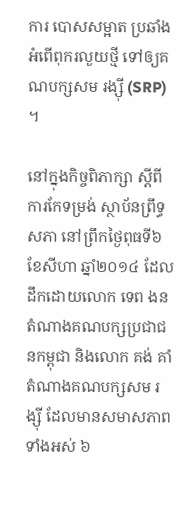ការ បោសសម្អាត ប្រឆាំងអំពើពុករលួយថ្មី ទៅឲ្យគណបក្សសម រង្ស៊ី (SRP) ។

នៅក្នុងកិច្ចពិភាក្សា ស្ដីពីការកែទម្រង់ ស្ថាប័នព្រឹទ្ធសភា នៅព្រឹកថ្ងៃពុធទី៦ ខែសីហា ឆ្នាំ២០១៤ ដែល ដឹកដោយលោក ទេព ងន តំណាងគណបក្សប្រជាជនកម្ពុជា និងលោក គង់ គាំ តំណាងគណបក្សសម រង្ស៊ី ដែលមានសមាសភាពទាំងអស់ ៦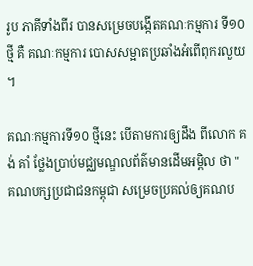រូប ភាគីទាំងពីរ បានសម្រេចបង្កើតគណៈកម្មការ ទី១០ ថ្មី គឺ គណៈកម្មការ បោសសម្អាតប្រឆាំងអំពើពុករលួយ ។

គណៈកម្មការទី១០ ថ្មីនេះ បើតាមការឲ្យដឹង ពីលោក គង់ គាំ ថ្លែងប្រាប់មជ្ឈមណ្ឌលព័ត៌មានដើមអម្ពិល ថា " គណបក្សប្រជាជនកម្ពុជា សម្រេចប្រគល់ឲ្យគណប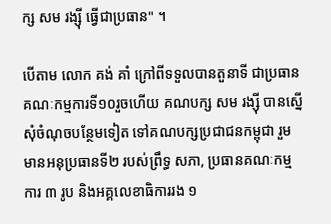ក្ស សម រង្ស៊ី ធ្វើជាប្រធាន" ។

បើតាម លោក គង់ គាំ ក្រៅពីទទួលបានតួនាទី ជាប្រធានគណៈកម្មការទី១០រួចហើយ គណបក្ស សម រង្ស៊ី បានស្នើសុំចំណុចបន្ថែមទៀត ទៅគណបក្សប្រជាជនកម្ពុជា រួមមានអនុប្រធានទី២ របស់ព្រឹទ្ធ សភា, ប្រធានគណៈកម្មការ ៣ រូប និងអគ្គលេខាធិការរង ១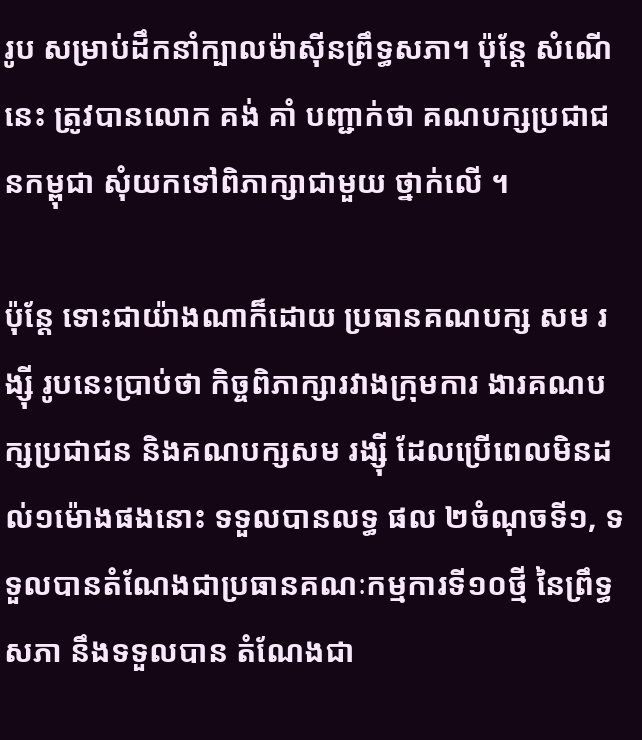រូប សម្រាប់ដឹកនាំក្បាលម៉ាស៊ីនព្រឹទ្ធសភា។ ប៉ុន្តែ សំណើនេះ ត្រូវបានលោក គង់ គាំ បញ្ជាក់ថា គណបក្សប្រជាជនកម្ពុជា សុំយកទៅពិភាក្សាជាមួយ ថ្នាក់លើ ។

ប៉ុន្តែ ទោះជាយ៉ាងណាក៏ដោយ ប្រធានគណបក្ស សម រង្ស៊ី រូបនេះប្រាប់ថា កិច្ចពិភាក្សារវាងក្រុមការ ងារគណបក្សប្រជាជន និងគណបក្សសម រង្ស៊ី ដែលប្រើពេលមិនដល់១ម៉ោងផងនោះ ទទួលបានលទ្ធ ផល ២ចំណុចទី១, ទទួលបានតំណែងជាប្រធានគណៈកម្មការទី១០ថ្មី នៃព្រឹទ្ធសភា នឹងទទួលបាន តំណែងជា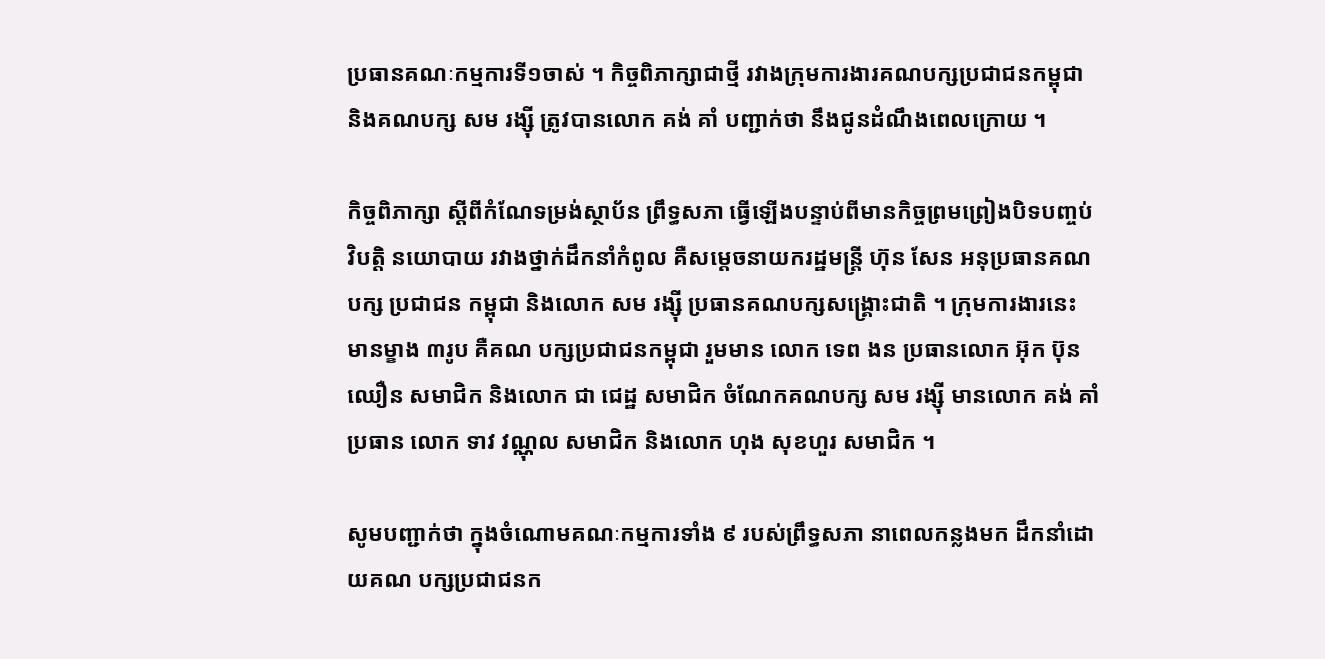ប្រធានគណៈកម្មការទី១ចាស់ ។ កិច្ចពិភាក្សាជាថ្មី រវាងក្រុមការងារគណបក្សប្រជាជនកម្ពុជា និងគណបក្ស សម រង្ស៊ី ត្រូវបានលោក គង់ គាំ បញ្ជាក់ថា នឹងជូនដំណឹងពេលក្រោយ ។

កិច្ចពិភាក្សា ស្ដីពីកំណែទម្រង់ស្ថាប័ន ព្រឹទ្ធសភា ធ្វើឡើងបន្ទាប់ពីមានកិច្ចព្រមព្រៀងបិទបញ្ចប់ វិបត្តិ នយោបាយ រវាងថ្នាក់ដឹកនាំកំពូល គឺសម្ដេចនាយករដ្ឋមន្ត្រី ហ៊ុន សែន អនុប្រធានគណបក្ស ប្រជាជន កម្ពុជា និងលោក សម រង្ស៊ី ប្រធានគណបក្សសង្គ្រោះជាតិ ។ ក្រុមការងារនេះ មានម្ខាង ៣រូប គឺគណ បក្សប្រជាជនកម្ពុជា រួមមាន លោក ទេព ងន ប្រធានលោក អ៊ុក ប៊ុនឈឿន សមាជិក និងលោក ជា ជេដ្ឋ សមាជិក ចំណែកគណបក្ស សម រង្ស៊ី មានលោក គង់ គាំ ប្រធាន លោក ទាវ វណ្ណុល សមាជិក និងលោក ហុង សុខហួរ សមាជិក ។

សូមបញ្ជាក់ថា ក្នុងចំណោមគណៈកម្មការទាំង ៩ របស់ព្រឹទ្ធសភា នាពេលកន្លងមក ដឹកនាំដោយគណ បក្សប្រជាជនក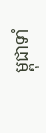ម្ពុជាទាំ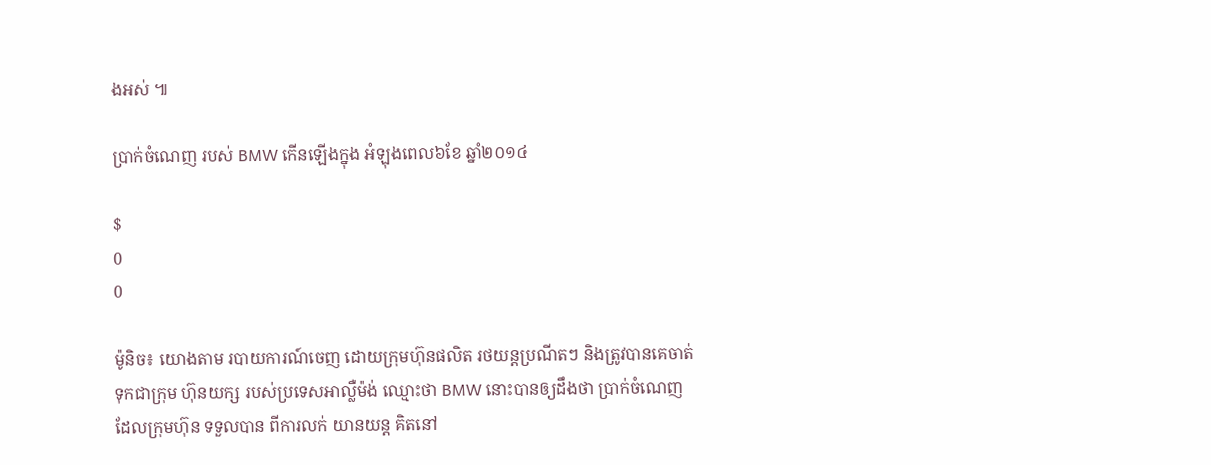ងអស់ ៕

ប្រាក់ចំណេញ របស់ BMW កើនឡើងក្នុង អំឡុងពេល៦ខែ ឆ្នាំ២០១៤

$
0
0

ម៉ូនិច៖ យោងតាម របាយការណ៍ចេញ ដោយក្រុមហ៊ុនផលិត រថយន្តប្រណីតៗ និងត្រូវបានគេចាត់ ទុកជាក្រុម ហ៊ុនយក្ស របស់ប្រទេសអាល្លឺម៉ង់ ឈ្មោះថា BMW នោះបានឲ្យដឹងថា ប្រាក់ចំណេញដែលក្រុមហ៊ុន ទទួលបាន ពីការលក់ យានយន្ត គិតនៅ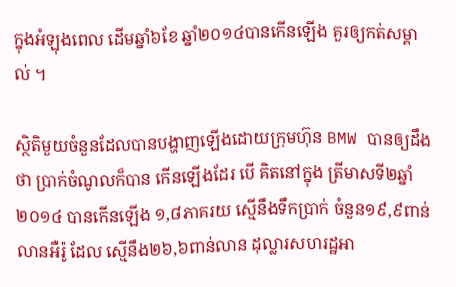ក្នុងអំឡុងពេល ដើមឆ្នាំ៦ខែ ឆ្នាំ២០១៤បានកើនឡើង គួរឲ្យកត់សម្គាល់ ។

ស្ថិតិមួយចំនួនដែលបានបង្ហាញឡើងដោយក្រុមហ៊ុន BMW បានឲ្យដឹងថា ប្រាក់ចំណូលក៏បាន កើនឡើងដែរ បើ គិតនៅក្នុង ត្រីមាសទី២ឆ្នាំ ២០១៤ បានកើនឡើង ១,៨ភាគរយ ស្មើនឹងទឹកប្រាក់ ចំនួន១៩,៩ពាន់លានអឺរ៉ូ ដែល ស្មើនឹង២៦,៦ពាន់លាន ដុល្លារសហរដ្ឋអា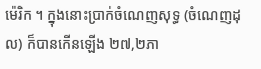ម៉េរិក ។ ក្នុងនោះប្រាក់ចំណេញសុទ្ធ (ចំណេញដុល) ក៏បានកើនឡើង ២៧,២ភា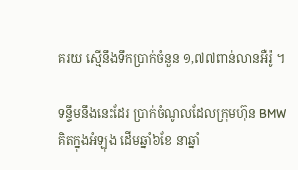គរយ ស្មើនឹងទឹកប្រាក់ចំនួន ១,៧៧ពាន់លានអឺរ៉ូ ។

ទន្ទឹមនឹងនេះដែរ ប្រាក់ចំណូលដែលក្រុមហ៊ុន BMW គិតក្នុងអំឡុង ដើមឆ្នាំ៦ខែ នាឆ្នាំ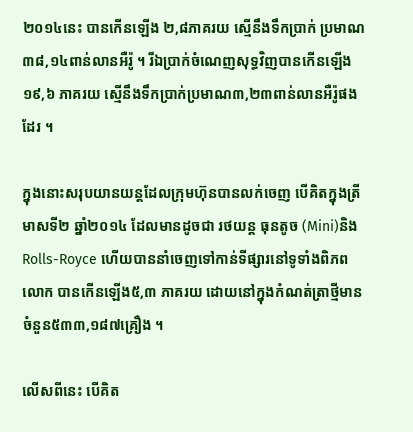២០១៤នេះ បានកើនឡើង ២,៨ភាគរយ ស្មើនឹងទឹកប្រាក់ ប្រមាណ៣៨,១៤ពាន់លានអឺរ៉ូ ។ រីឯប្រាក់ចំណេញសុទ្ធវិញបានកើនឡើង ១៩,៦ ភាគរយ ស្មើនឹងទឹកប្រាក់ប្រមាណ៣,២៣ពាន់លានអឺរ៉ូផងដែរ ។

ក្នុងនោះសរុបយានយន្តដែលក្រុមហ៊ុនបានលក់ចេញ បើគិតក្នុងត្រីមាសទី២ ឆ្នាំ២០១៤ ដែលមានដូចជា រថយន្ត ធុនតូច (Mini)និង Rolls-Royce ហើយបាននាំចេញទៅកាន់ទីផ្សារនៅទូទាំងពិភពលោក បានកើនឡើង៥,៣ ភាគរយ ដោយនៅក្នុងកំណត់ត្រាថ្មីមានចំនួន៥៣៣,១៨៧គ្រឿង ។

លើសពីនេះ បើគិត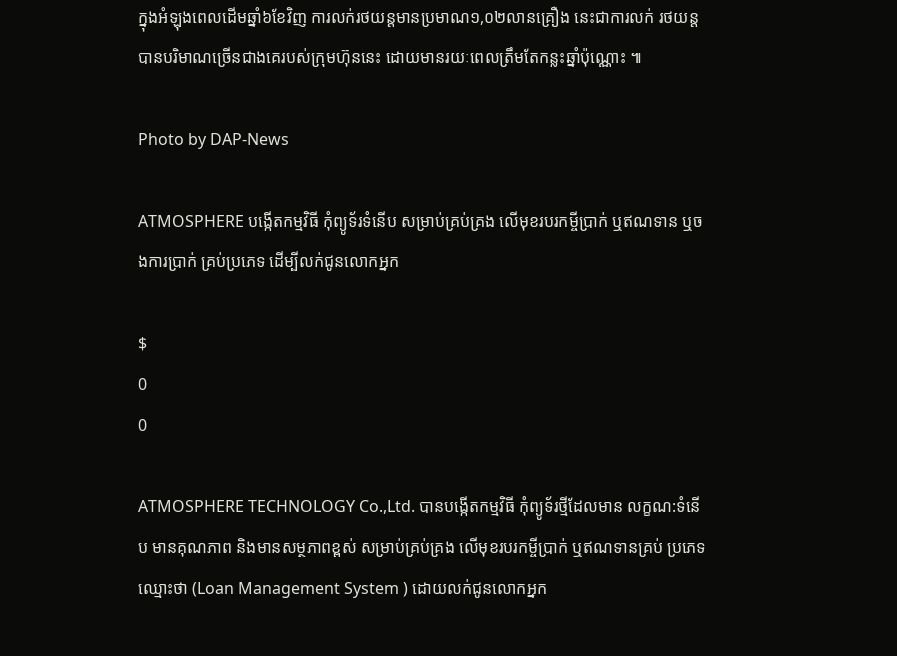ក្នុងអំឡុងពេលដើមឆ្នាំ៦ខែវិញ ការលក់រថយន្តមានប្រមាណ១,០២លានគ្រឿង នេះជាការលក់ រថយន្តបានបរិមាណច្រើនជាងគេរបស់ក្រុមហ៊ុននេះ ដោយមានរយៈពេលត្រឹមតែកន្លះឆ្នាំប៉ុណ្ណោះ ៕

Photo by DAP-News

ATMOSPHERE បង្កើតកម្មវិធី កុំព្យូទ័រទំនើប សម្រាប់គ្រប់គ្រង លើមុខរបរកម្ចីប្រាក់ ឬឥណទាន ឬចងការប្រាក់ គ្រប់ប្រភេទ ដើម្បីលក់ជូនលោកអ្នក

$
0
0

ATMOSPHERE TECHNOLOGY Co.,Ltd. បានបង្កើតកម្មវិធី កុំព្យូទ័រថ្មីដែលមាន លក្ខណ:ទំនើប មានគុណភាព និងមានសម្ថភាពខ្ពស់ សម្រាប់គ្រប់គ្រង លើមុខរបរកម្ចីប្រាក់ ឬឥណទានគ្រប់ ប្រភេទឈ្មោះថា (Loan Management System ) ដោយលក់ជូនលោកអ្នក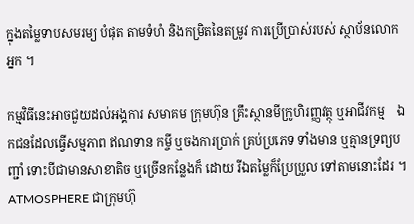ក្នុងតម្លៃទាបសមរម្យ បំផុត តាមទំហំ និងកម្រិតនៃតម្រូវ ការប្រើប្រាស់របស់ ស្ថាប័នលោកអ្នក ។

កម្មវិធីនេះអាចជួយដល់អង្គការ សមាគម ក្រុមហ៊ុន គ្រឹះស្ថានមីក្រូហិរញ្ញវត្ថុ ឬអាជីវកម្ម    ឯកជនដែលធ្វើសម្មភាព ឥណទាន កម្ចី ឬចងការប្រាក់ គ្រប់ប្រភេទ ទាំងមាន ឬគ្មានទ្រព្យបញ្ជាំ ទោះបីជាមានសាខាតិច ឬច្រើនកន្លែងក៏ ដោយ រីឯតម្លៃក៏ប្រែប្រួល ទៅតាមនោះដែរ ។ ATMOSPHERE ជាក្រុមហ៊ុ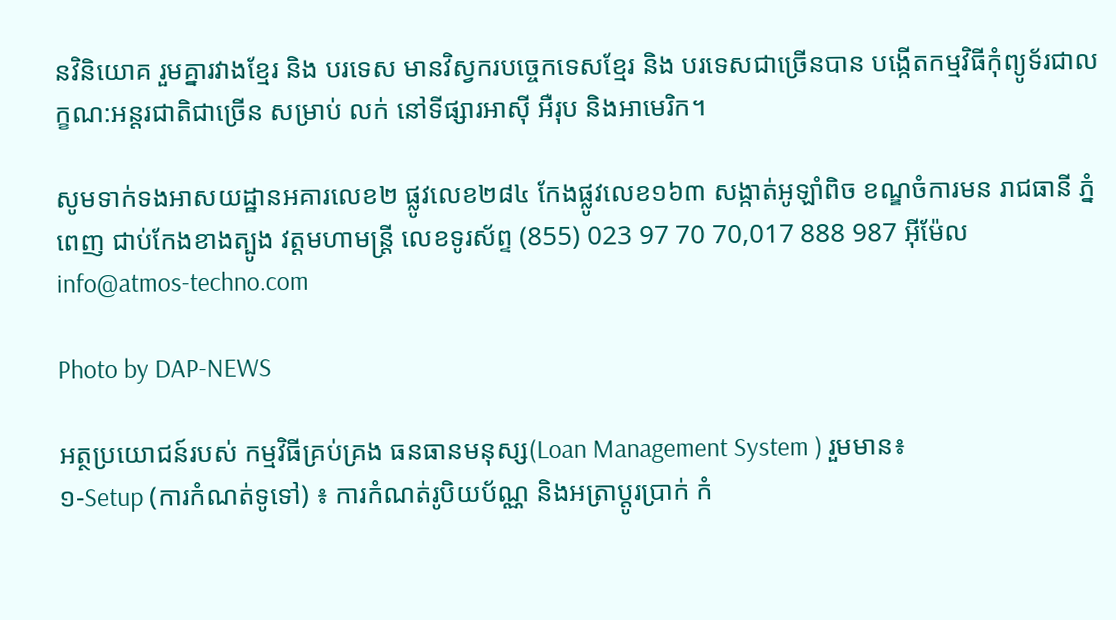នវិនិយោគ រួមគ្នារវាងខ្មែរ និង បរទេស មានវិស្វករបច្ចេកទេសខ្មែរ និង បរទេសជាច្រើនបាន បង្កើតកម្មវិធីកុំព្យូទ័រជាលក្ខណ:អន្តរជាតិជាច្រើន សម្រាប់ លក់ នៅទីផ្សារអាស៊ី អឺរុប និងអាមេរិក។

សូមទាក់ទងអាសយដ្ឋានអគារលេខ២ ផ្លូវលេខ២៨៤ កែងផ្លូវលេខ១៦៣ សង្កាត់អូឡាំពិច ខណ្ឌចំការមន រាជធានី ភ្នំពេញ ជាប់កែងខាងត្បូង វត្តមហាមន្ត្រី លេខទូរស័ព្ទ (855) 023 97 70 70,017 888 987 អ៊ីម៉ែល info@atmos-techno.com

Photo by DAP-NEWS

អត្ថប្រយោជន៍របស់ កម្មវិធីគ្រប់គ្រង ធនធានមនុស្ស(Loan Management System ) រួមមាន៖
១-Setup (ការកំណត់ទូទៅ) ៖ ការកំណត់រូបិយប័ណ្ណ និងអត្រាប្ដូរប្រាក់ កំ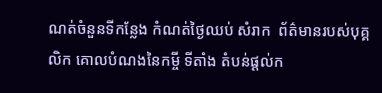ណត់ចំនួនទីកន្លែង កំណត់ថ្ងៃឈប់ សំរាក  ព័ត៌មានរបស់បុគ្គលិក គោលបំណងនៃកម្ចី ទីតាំង តំបន់ផ្ដល់ក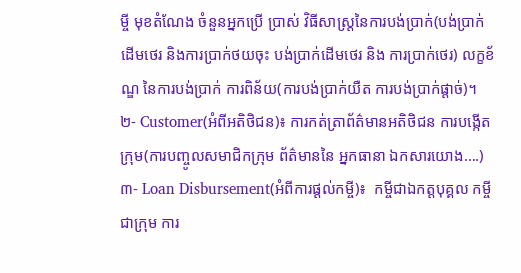ម្ចី មុខតំណែង ចំនួនអ្នកប្រើ ប្រាស់ វិធីសាស្រ្តនៃការបង់ប្រាក់(បង់ប្រាក់ដើមថេរ និងការប្រាក់ថយចុះ បង់ប្រាក់ដើមថេរ និង ការប្រាក់ថេរ) លក្ខខ័ណ្ឌ នៃការបង់ប្រាក់ ការពិន័យ(ការបង់ប្រាក់យឺត ការបង់ប្រាក់ផ្ដាច់)។
២- Customer(អំពីអតិថិជន)៖ ការកត់ត្រាព័ត៌មានអតិថិជន ការបង្កើតក្រុម(ការបញ្ចូលសមាជិកក្រុម ព័ត៌មាននៃ អ្នកធានា ឯកសារយោង….)
៣- Loan Disbursement(អំពីការផ្ដល់កម្ចី)៖  កម្ចីជាឯកត្តបុគ្គល កម្ចីជាក្រុម ការ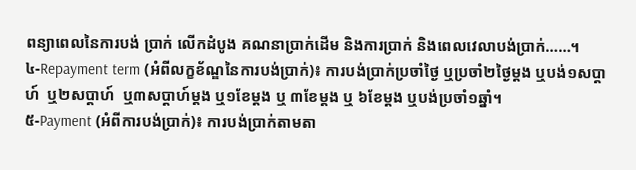ពន្យាពេលនៃការបង់ ប្រាក់ លើកដំបូង គណនាប្រាក់ដើម និងការប្រាក់ និងពេលវេលាបង់ប្រាក់……។
៤-Repayment term (អំពីលក្ខខ័ណ្ឌនៃការបង់ប្រាក់)៖ ការបង់ប្រាក់ប្រចាំថ្ងៃ ឬប្រចាំ២ថ្ងៃម្ដង ឬបង់១សប្ដាហ៍  ឬ២សប្ដាហ៍  ឬ៣សប្ដាហ៍ម្ដង ឬ១ខែម្ដង ឬ ៣ខែម្ដង ឬ ៦ខែម្ដង ឬបង់ប្រចាំ១ឆ្នាំ។
៥-Payment (អំពីការបង់ប្រាក់)៖ ការបង់ប្រាក់តាមតា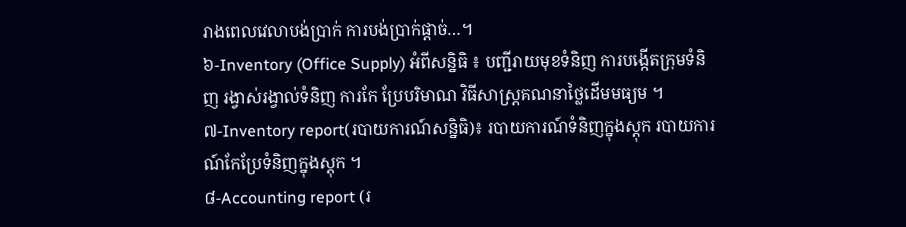រាងពេលវេលាបង់ប្រាក់ ការបង់ប្រាក់ផ្ដាច់…។
៦-Inventory (Office Supply) អំពីសន្និធិ ៖ បញ្ជីរាយមុខទំនិញ ការបង្កើតក្រុមទំនិញ រង្វាស់រង្វាល់ទំនិញ ការកែ ប្រែបរិមាណ វិធីសាស្រ្តគណនាថ្លៃដើមមធ្យម ។
៧-Inventory report(របាយការណ៍សន្និធិ)៖ របាយការណ៍ទំនិញក្នុងស្ដុក របាយការណ៍កែប្រែទំនិញក្នុងស្តុក ។
៨-Accounting report (រ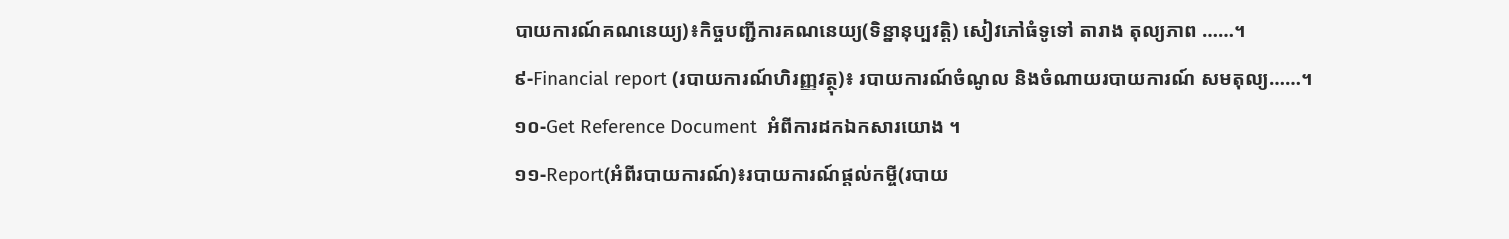បាយការណ៍គណនេយ្យ)៖កិច្ចបញ្ជីការគណនេយ្យ(ទិន្នានុប្បវត្តិ) សៀវភៅធំទូទៅ តារាង តុល្យភាព ……។
៩-Financial report (របាយការណ៍ហិរញ្ញវត្ថុ)៖ របាយការណ៍ចំណូល និងចំណាយរបាយការណ៍ សមតុល្យ……។
១០-Get Reference Document  អំពីការដកឯកសារយោង ។
១១-Report(អំពីរបាយការណ៍)៖របាយការណ៍ផ្ដល់កម្ចី(របាយ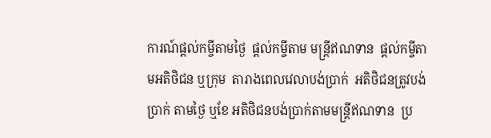ការណ៍ផ្ដល់កម្ចីតាមថ្ងៃ  ផ្ដល់កម្ចីតាម មន្ត្រីឥណទាន  ផ្ដល់កម្ចីតាមអតិថិជន ឬក្រុម  តារាងពេលវេលាបង់ប្រាក់  អតិថិជនត្រូវបង់ប្រាក់ តាមថ្ងៃ ឬខែ អតិថិជនបង់ប្រាក់តាមមន្ត្រីឥណទាន  ប្រ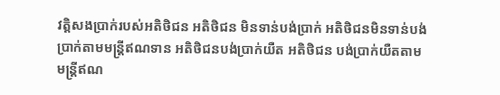វត្តិសងប្រាក់របស់អតិថិជន អតិថិជន មិនទាន់បង់ប្រាក់ អតិថិជនមិនទាន់បង់ប្រាក់តាមមន្រ្តីឥណទាន អតិថិជនបង់ប្រាក់យឺត អតិថិជន បង់ប្រាក់យឺតតាមមន្ត្រីឥណ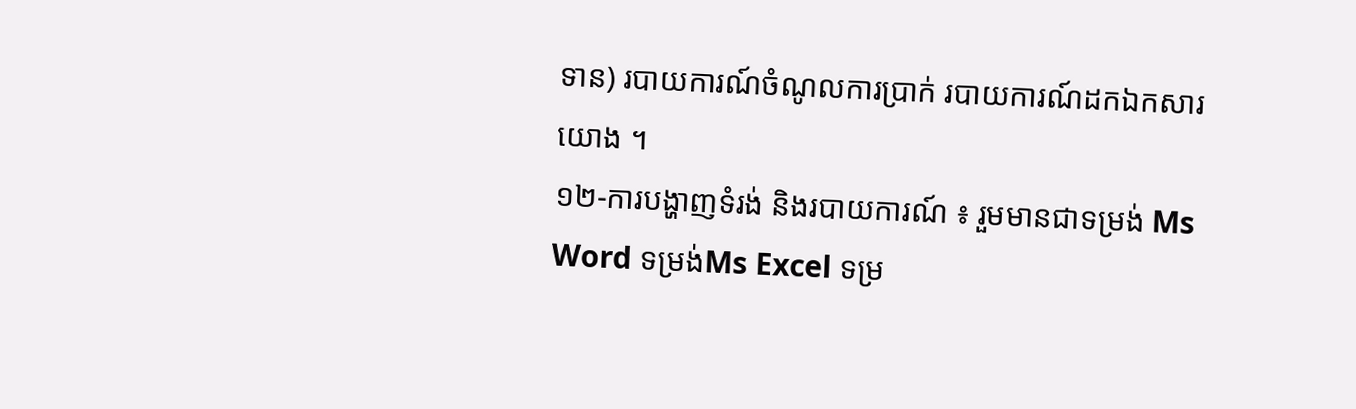ទាន) របាយការណ៍ចំណូលការប្រាក់ របាយការណ៍ដកឯកសារយោង ។
១២-ការបង្ហាញទំរង់ និងរបាយការណ៍ ៖ រួមមានជាទម្រង់ Ms Word ទម្រង់Ms Excel ទម្រ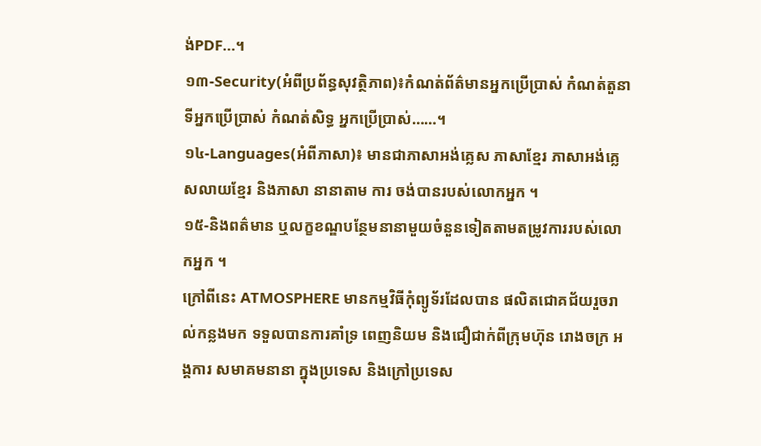ង់PDF…។
១៣-Security(អំពីប្រព័ន្ធសុវត្ថិភាព)៖កំណត់ព័ត៌មានអ្នកប្រើប្រាស់ កំណត់តួនាទីអ្នកប្រើប្រាស់ កំណត់សិទ្ធ អ្នកប្រើប្រាស់……។
១៤-Languages(អំពីភាសា)៖ មានជាភាសាអង់គ្លេស ភាសាខ្មែរ ភាសាអង់គ្លេសលាយខ្មែរ និងភាសា នានាតាម ការ ចង់បានរបស់លោកអ្នក ។
១៥-និងពត៌មាន ឬលក្ខខណ្ឌបន្ថែមនានាមួយចំនួនទៀតតាមតម្រូវការរបស់លោកអ្នក ។
ក្រៅពីនេះ ATMOSPHERE មានកម្មវិធីកុំព្យូទ័រដែលបាន ផលិតជោគជ័យរួចរាល់កន្លងមក ទទួលបានការគាំទ្រ ពេញនិយម និងជឿជាក់ពីក្រុមហ៊ុន រោងចក្រ អង្គការ សមាគមនានា ក្នុងប្រទេស និងក្រៅប្រទេស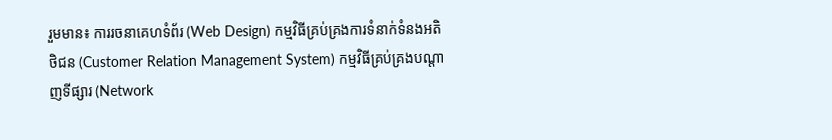រួមមាន៖ ការរចនាគេហទំព័រ (Web Design) កម្មវិធីគ្រប់គ្រងការទំនាក់ទំនងអតិថិជន (Customer Relation Management System) កម្មវិធីគ្រប់គ្រងបណ្តាញទីផ្សារ (Network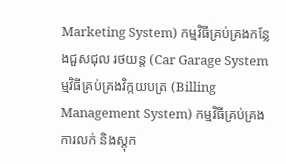Marketing System) កម្មវិធីគ្រប់គ្រងកន្លែងជួសជុល រថយន្ត (Car Garage Systemម្មវិធីគ្រប់គ្រងវិក្កយបត្រ (Billing Management System) កម្មវិធីគ្រប់គ្រងការលក់ និងស្តុក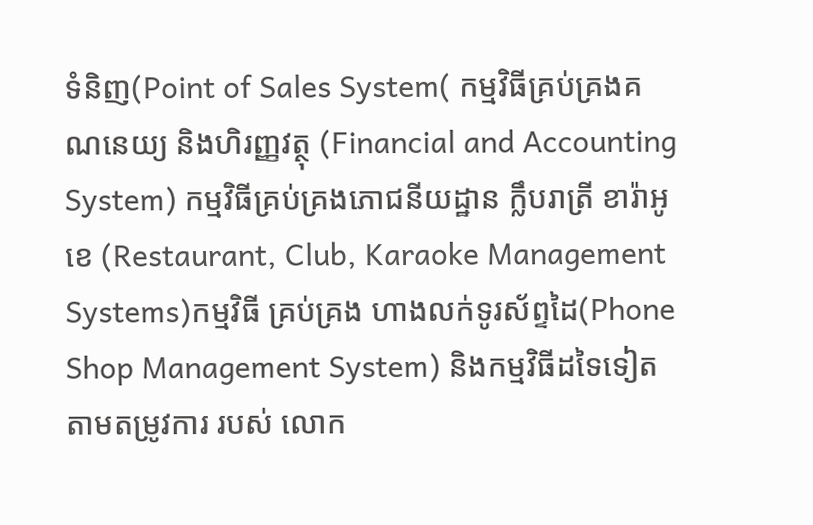ទំនិញ(Point of Sales System( កម្មវិធីគ្រប់គ្រងគណនេយ្យ និងហិរញ្ញវត្ថុ (Financial and Accounting System) កម្មវិធីគ្រប់គ្រងភោជនីយដ្ឋាន ក្លឹបរាត្រី ខារ៉ាអូខេ (Restaurant, Club, Karaoke Management Systems)កម្មវិធី គ្រប់គ្រង ហាងលក់ទូរស័ព្ទដៃ(Phone Shop Management System) និងកម្មវិធីដទៃទៀតតាមតម្រូវការ របស់ លោក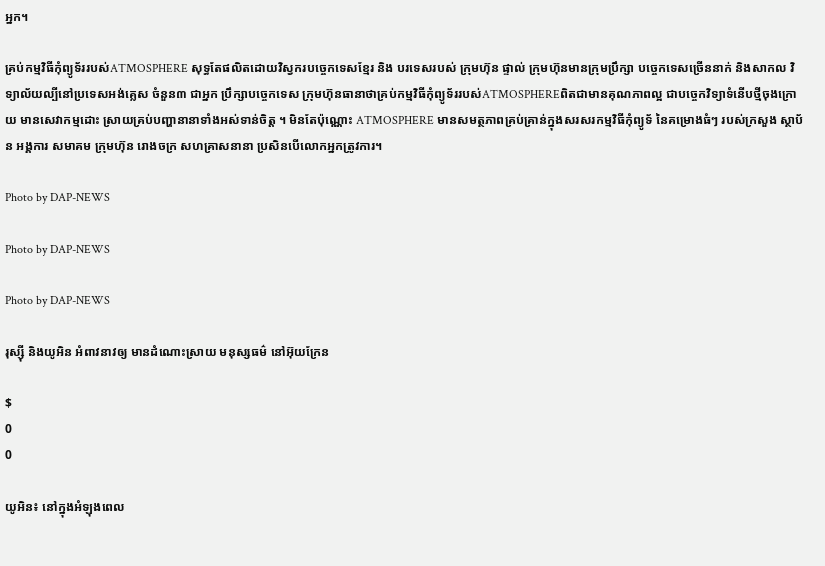អ្នក។

គ្រប់កម្មវិធីកុំព្យូទ័ររបស់ATMOSPHERE សុទ្ធតែផលិតដោយវិស្វករបច្ចេកទេសខ្មែរ និង បរទេសរបស់ ក្រុមហ៊ុន ផ្ទាល់ ក្រុមហ៊ុនមានក្រុមប្រឹក្សា បច្ចេកទេសច្រើននាក់ និងសាកល វិទ្យាល័យល្បីនៅប្រទេសអង់គ្លេស ចំនួន៣ ជាអ្នក ប្រឹក្សាបច្ចេកទេស ក្រុមហ៊ុនធានាថាគ្រប់កម្មវិធីកុំព្យូទ័ររបស់ATMOSPHEREពិតជាមានគុណភាពល្អ ជាបច្ចេកវិទ្យាទំនើបថ្មីចុងក្រោយ មានសេវាកម្មដោះ ស្រាយគ្រប់បញ្ហានានាទាំងអស់ទាន់ចិត្ត ។ មិនតែប៉ុណ្ណោះ ATMOSPHERE មានសមត្ថភាពគ្រប់គ្រាន់ក្នុងសរសរកម្មវិធីកុំព្យូទ័ នៃគម្រោងធំៗ របស់ក្រសួង ស្ថាប័ន អង្គការ សមាគម ក្រុមហ៊ុន រោងចក្រ សហគ្រាសនានា ប្រសិនបើលោកអ្នកត្រូវការ។

Photo by DAP-NEWS

Photo by DAP-NEWS

Photo by DAP-NEWS

រុស្ស៊ី និងយូអិន អំពាវនាវឲ្យ មានដំណោះស្រាយ មនុស្សធម៌ នៅអ៊ុយក្រែន

$
0
0

យូអិន៖ នៅក្នុងអំឡុងពេល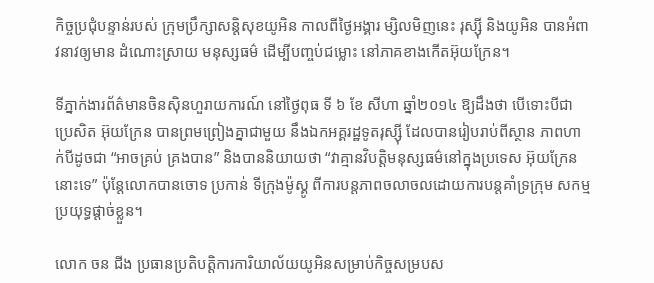កិច្ចប្រជុំបន្ទាន់របស់ ក្រុមប្រឹក្សាសន្ដិសុខយូអិន កាលពីថ្ងៃអង្គារ ម្សិលមិញនេះ រុស្ស៊ី និងយូអិន បានអំពាវនាវឲ្យមាន ដំណោះស្រាយ មនុស្សធម៌ ដើម្បីបញ្ចប់ជម្លោះ នៅភាគខាងកើតអ៊ុយក្រែន។

ទីភ្នាក់ងារព័ត៌មានចិនស៊ិនហួរាយការណ៍ នៅថ្ងៃពុធ ទី ៦ ខែ សីហា ឆ្នាំ២០១៤ ឱ្យដឹងថា បើទោះបីជាប្រេសិត អ៊ុយក្រែន បានព្រមព្រៀងគ្នាជាមួយ នឹងឯកអគ្គរដ្ឋទូតរុស្ស៊ី ដែលបានរៀបរាប់ពីស្ថាន ភាពហាក់បីដូចជា “អាចគ្រប់ គ្រងបាន” និងបាននិយាយថា “វាគ្មានវិបត្តិមនុស្សធម៌នៅក្នុងប្រទេស អ៊ុយក្រែននោះទេ” ប៉ុន្តែលោកបានចោទ ប្រកាន់ ទីក្រុងម៉ូស្គូ ពីការបន្ដភាពចលាចលដោយការបន្ដគាំទ្រក្រុម សកម្មប្រយុទ្ធផ្ដាច់ខ្លួន។

លោក ចន ជីង ប្រធានប្រតិបត្ដិការការិយាល័យយូអិនសម្រាប់កិច្ចសម្របស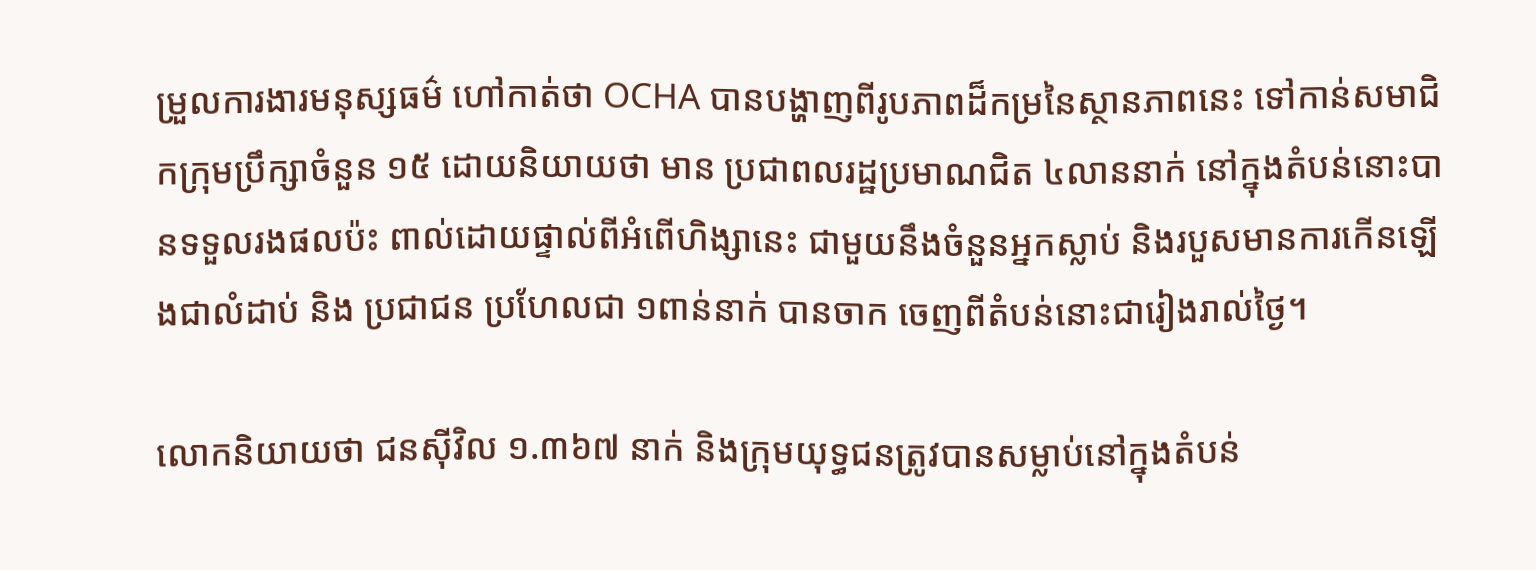ម្រួលការងារមនុស្សធម៌ ហៅកាត់ថា OCHA បានបង្ហាញពីរូបភាពដ៏កម្រនៃស្ថានភាពនេះ ទៅកាន់សមាជិកក្រុមប្រឹក្សាចំនួន ១៥ ដោយនិយាយថា មាន ប្រជាពលរដ្ឋប្រមាណជិត ៤លាននាក់ នៅក្នុងតំបន់នោះបានទទួលរងផលប៉ះ ពាល់ដោយផ្ទាល់ពីអំពើហិង្សានេះ ជាមួយនឹងចំនួនអ្នកស្លាប់ និងរបួសមានការកើនឡើងជាលំដាប់ និង ប្រជាជន ប្រហែលជា ១ពាន់នាក់ បានចាក ចេញពីតំបន់នោះជារៀងរាល់ថ្ងៃ។

លោកនិយាយថា ជនស៊ីវិល ១.៣៦៧ នាក់ និងក្រុមយុទ្ធជនត្រូវបានសម្លាប់នៅក្នុងតំបន់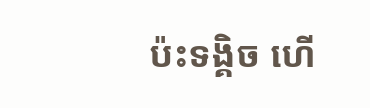ប៉ះទង្គិច ហើ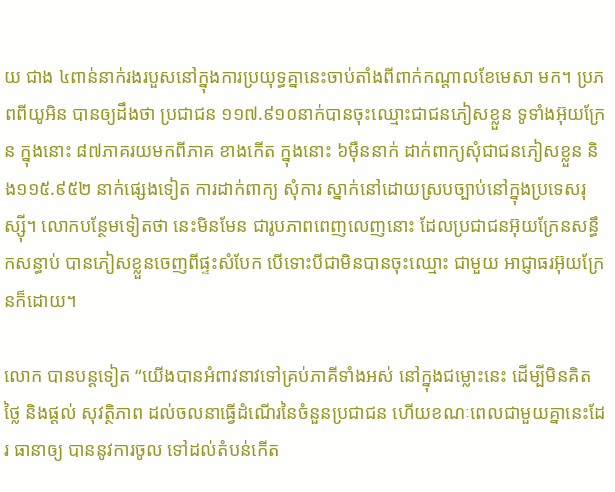យ ជាង ៤ពាន់នាក់រងរបួសនៅក្នុងការប្រយុទ្ធគ្នានេះចាប់តាំងពីពាក់កណ្ដាលខែមេសា មក។ ប្រភពពីយូអិន បានឲ្យដឹងថា ប្រជាជន ១១៧.៩១០នាក់បានចុះឈ្មោះជាជនភៀសខ្លួន ទូទាំងអ៊ុយក្រែន ក្នុងនោះ ៨៧ភាគរយមកពីភាគ ខាងកើត ក្នុងនោះ ៦ម៉ឺននាក់ ដាក់ពាក្យសុំជាជនភៀសខ្លួន និង១១៥.៩៥២ នាក់ផ្សេងទៀត ការដាក់ពាក្យ សុំការ ស្នាក់នៅដោយស្របច្បាប់នៅក្នុងប្រទេសរុស្ស៊ី។ លោកបន្ថែមទៀតថា នេះមិនមែន ជារូបភាពពេញលេញនោះ ដែលប្រជាជនអ៊ុយក្រែនសន្ធឹកសន្ធាប់ បានភៀសខ្លួនចេញពីផ្ទះសំបែក បើទោះបីជាមិនបានចុះឈ្មោះ ជាមួយ អាជ្ញាធរអ៊ុយក្រែនក៏ដោយ។

លោក បានបន្ដទៀត “យើងបានអំពាវនាវទៅគ្រប់ភាគីទាំងអស់ នៅក្នុងជម្លោះនេះ ដើម្បីមិនគិតថ្លៃ និងផ្ដល់ សុវត្ថិភាព ដល់ចលនាធ្វើដំណើរនៃចំនួនប្រជាជន ហើយខណៈពេលជាមួយគ្នានេះដែរ ធានាឲ្យ បាននូវការចូល ទៅដល់តំបន់កើត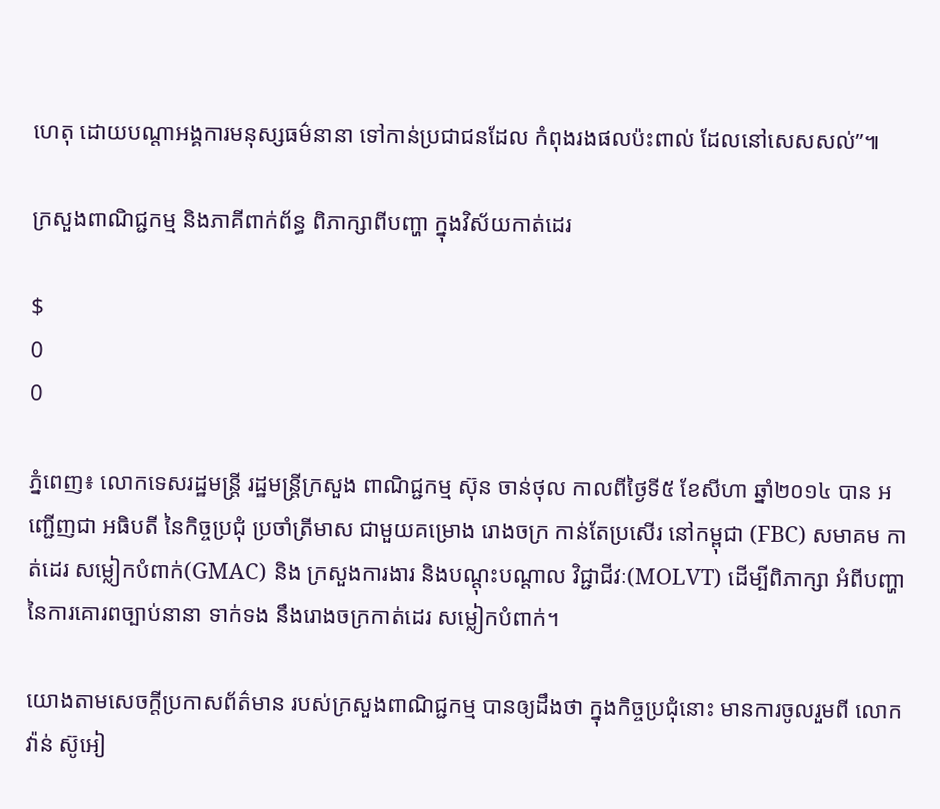ហេតុ ដោយបណ្ដាអង្គការមនុស្សធម៌នានា ទៅកាន់ប្រជាជនដែល កំពុងរងផលប៉ះពាល់ ដែលនៅសេសសល់”៕

ក្រសួងពាណិជ្ជកម្ម និងភាគីពាក់ព័ន្ធ ពិភាក្សាពីបញ្ហា ក្នុងវិស័យកាត់ដេរ

$
0
0

ភ្នំពេញ៖ លោកទេសរដ្ឋមន្រ្តី រដ្ឋមន្ត្រីក្រសួង ពាណិជ្ជកម្ម ស៊ុន ចាន់ថុល កាលពីថ្ងៃទី៥ ខែសីហា ឆ្នាំ២០១៤ បាន អញ្ជើញជា អធិបតី នៃកិច្ចប្រជុំ ប្រចាំត្រីមាស ជាមួយគម្រោង រោងចក្រ កាន់តែប្រសើរ នៅកម្ពុជា (FBC) សមាគម កាត់ដេរ សម្លៀកបំពាក់(GMAC) និង ក្រសួងការងារ និងបណ្តុះបណ្តាល វិជ្ជាជីវៈ(MOLVT) ដើម្បីពិភាក្សា អំពីបញ្ហា នៃការគោរពច្បាប់នានា ទាក់ទង នឹងរោងចក្រកាត់ដេរ សម្លៀកបំពាក់។

យោងតាមសេចក្តីប្រកាសព័ត៌មាន របស់ក្រសួងពាណិជ្ជកម្ម បានឲ្យដឹងថា ក្នុងកិច្ចប្រជុំនោះ មានការចូលរួមពី លោក វ៉ាន់ ស៊ូអៀ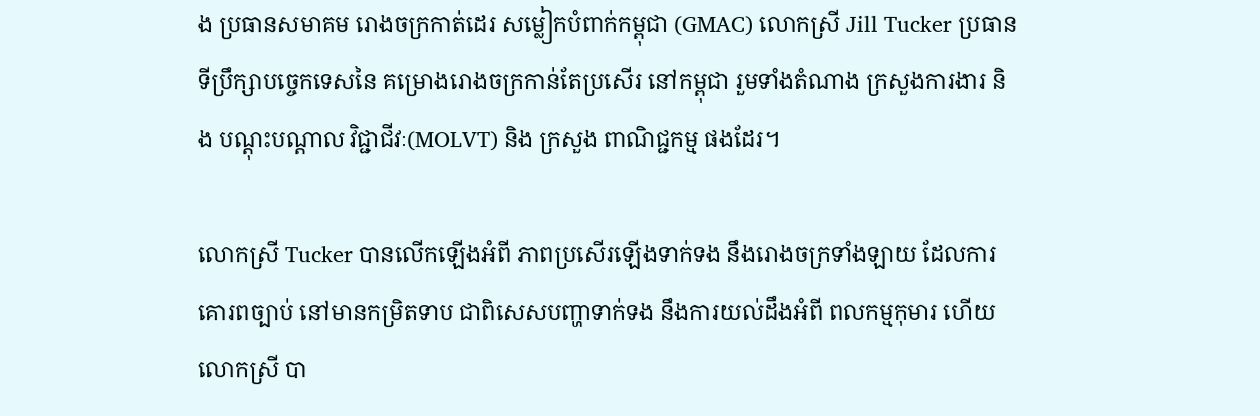ង ប្រធានសមាគម រោងចក្រកាត់ដេរ សម្លៀកបំពាក់កម្ពុជា (GMAC) លោកស្រី Jill Tucker ប្រធាន ទីប្រឹក្សាបច្ចេកទេសនៃ គម្រោងរោងចក្រកាន់តែប្រសើរ នៅកម្ពុជា រួមទាំងតំណាង ក្រសួងការងារ និង បណ្តុះបណ្តាល វិជ្ជាជីវៈ(MOLVT) និង ក្រសួង ពាណិជ្ជកម្ម ផងដែរ។

លោកស្រី Tucker បានលើកឡើងអំពី ភាពប្រសើរឡើងទាក់ទង នឹងរោងចក្រទាំងឡាយ ដែលការគោរពច្បាប់ នៅមានកម្រិតទាប ជាពិសេសបញ្ហាទាក់ទង នឹងការយល់ដឹងអំពី ពលកម្មកុមារ ហើយលោកស្រី បា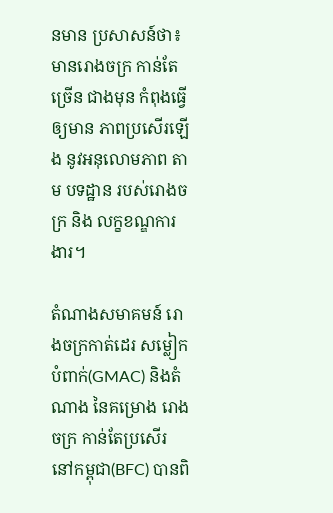នមាន ប្រសាសន៍ថា៖ មានរោងចក្រ កាន់តែច្រើន ជាងមុន កំពុងធ្វើឲ្យមាន ភាពប្រសើរឡើង នូវអនុលោមភាព តាម បទដ្ឋាន របស់រោងចក្រ និង លក្ខខណ្ឌការងារ។

តំណាងសមាគមន៍ រោងចក្រកាត់ដេរ សម្លៀកបំពាក់(GMAC) និងតំណាង នៃគម្រោង រោងចក្រ កាន់តែប្រសើរ នៅកម្ពុជា(BFC) បានពិ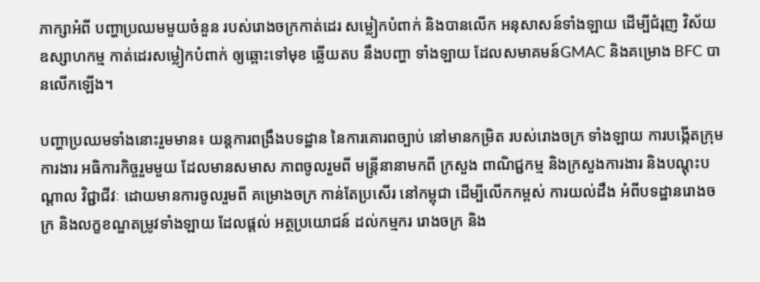ភាក្សាអំពី បញ្ហាប្រឈមមួយចំនួន របស់រោងចក្រកាត់ដេរ សម្លៀកបំពាក់ និងបានលើក អនុសាសន៍ទាំងឡាយ ដើម្បីជំរុញ វិស័យឧស្សាហកម្ម កាត់ដេរសម្លៀកបំពាក់ ឲ្យឆ្ពោះទៅមុខ ឆ្លើយតប នឹងបញ្ហា ទាំងឡាយ ដែលសមាគមន៍GMAC និងគម្រោង BFC បានលើកឡើង។

បញ្ហាប្រឈមទាំងនោះរួមមាន៖ យន្តការពង្រឹងបទដ្ឋាន នៃការគោរពច្បាប់ នៅមានកម្រិត របស់រោងចក្រ ទាំងឡាយ ការបង្កើតក្រុមការងារ អធិការកិច្ចរួមមួយ ដែលមានសមាស ភាពចូលរួមពី មន្រ្តីនានាមកពី ក្រសួង ពាណិជ្ជកម្ម និងក្រសួងការងារ និងបណ្តុះបណ្តាល វិជ្ជាជីវៈ ដោយមានការចូលរួមពី គម្រោងចក្រ កាន់តែប្រសើរ នៅកម្ពុជា ដើម្បីលើកកម្ពស់ ការយល់ដឹង អំពីបទដ្ឋានរោងចក្រ និងលក្ខខណ្ឌតម្រូវទាំងឡាយ ដែលផ្តល់ អត្ថប្រយោជន៍ ដល់កម្មករ រោងចក្រ និង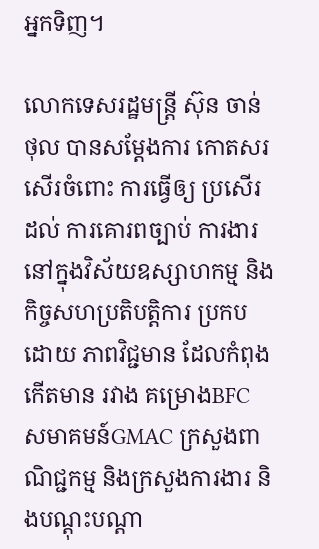អ្នកទិញ។

លោកទេសរដ្ឋមន្រ្តី ស៊ុន ចាន់ថុល បានសម្តែងការ កោតសរសើរចំពោះ ការធ្វើឲ្យ ប្រសើរដល់ ការគោរពច្បាប់ ការងារ នៅក្នុងវិស័យឧស្សាហកម្ម និងកិច្ចសហប្រតិបត្តិការ ប្រកបដោយ ភាពវិជ្ជមាន ដែលកំពុងកើតមាន រវាង គម្រោងBFC សមាគមន៍GMAC ក្រសួងពាណិជ្ជកម្ម និងក្រសួងការងារ និងបណ្តុះបណ្តា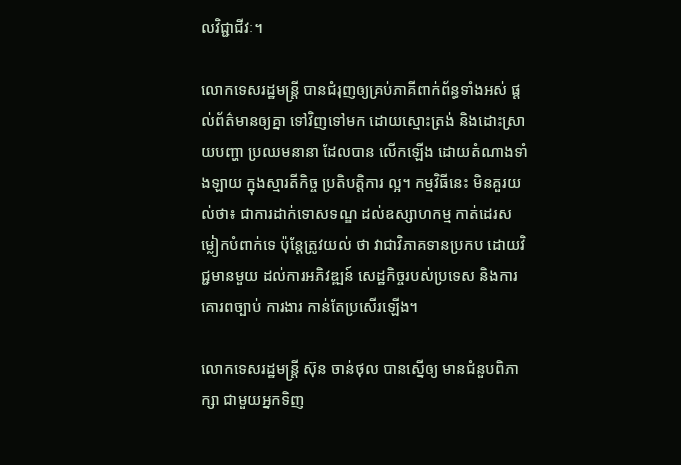លវិជ្ជាជីវៈ។

លោកទេសរដ្ឋមន្រ្តី បានជំរុញឲ្យគ្រប់ភាគីពាក់ព័ន្ធទាំងអស់ ផ្តល់ព័ត៌មានឲ្យគ្នា ទៅវិញទៅមក ដោយស្មោះត្រង់ និងដោះស្រាយបញ្ហា ប្រឈមនានា ដែលបាន លើកឡើង ដោយតំណាងទាំងឡាយ ក្នុងស្មារតីកិច្ច ប្រតិបត្តិការ ល្អ។ កម្មវិធីនេះ មិនគួរយល់ថា៖ ជាការដាក់ទោសទណ្ឌ ដល់ឧស្សាហកម្ម កាត់ដេរសម្លៀកបំពាក់ទេ ប៉ុន្តែត្រូវយល់ ថា វាជាវិភាគទានប្រកប ដោយវិជ្ជមានមួយ ដល់ការអភិវឌ្ឍន៍ សេដ្ឋកិច្ចរបស់ប្រទេស និងការគោរពច្បាប់ ការងារ កាន់តែប្រសើរឡើង។

លោកទេសរដ្ឋមន្រ្តី ស៊ុន ចាន់ថុល បានស្នើឲ្យ មានជំនួបពិភាក្សា ជាមួយអ្នកទិញ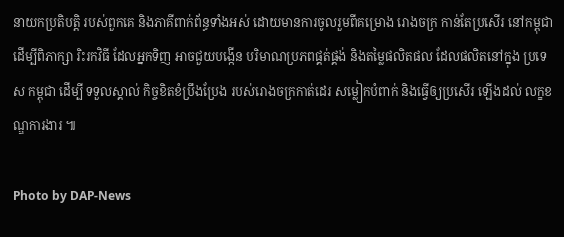នាយកប្រតិបត្តិ របស់ពួកគេ និងភាគីពាក់ព័ន្ធទាំងអស់ ដោយមានការចូលរួមពីគម្រោង រោងចក្រ កាន់តែប្រសើរ នៅកម្ពុជា ដើម្បីពិភាក្សា រិះរកវិធី ដែលអ្នកទិញ អាចជួយបង្កើន បរិមាណប្រភពផ្គត់ផ្គង់ និងតម្លៃផលិតផល ដែលផលិតនៅក្នុង ប្រទេស កម្ពុជា ដើម្បី ទទួលស្គាល់ កិច្ចខិតខំប្រឹងប្រែង របស់រោងចក្រកាត់ដេរ សម្លៀកបំពាក់ និងធ្វើឲ្យប្រសើរ ឡើងដល់ លក្ខខណ្ឌការងារ ៕

Photo by DAP-News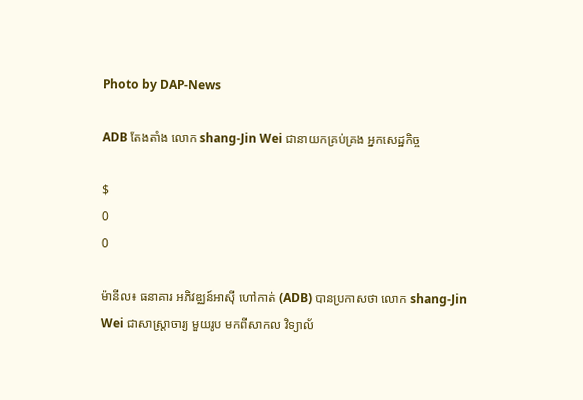Photo by DAP-News

ADB តែងតាំង លោក shang-Jin Wei ជានាយកគ្រប់គ្រង អ្នកសេដ្ឋកិច្ច

$
0
0

ម៉ានីល៖ ធនាគារ អភិវឌ្ឈន៍អាស៊ី ហៅកាត់ (ADB) បានប្រកាសថា លោក shang-Jin Wei ជាសាស្ត្រាចារ្យ មួយរូប មកពីសាកល វិទ្យាល័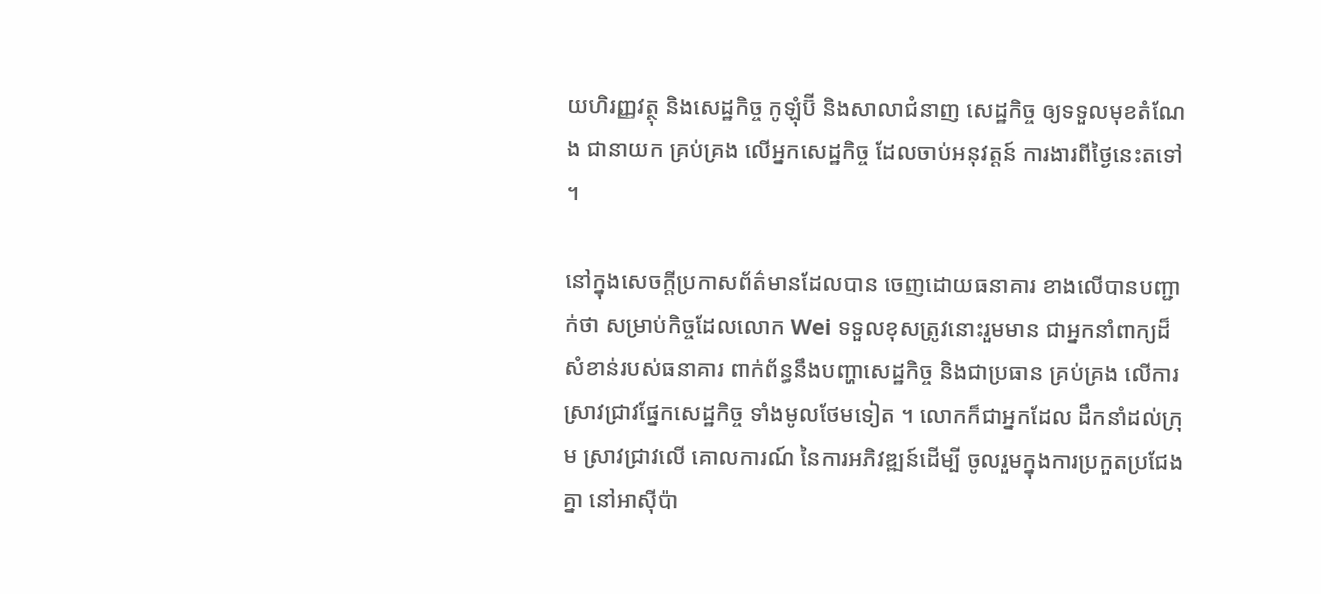យហិរញ្ញវត្ថុ និងសេដ្ឋកិច្ច កូឡុំប៊ី និងសាលាជំនាញ សេដ្ឋកិច្ច ឲ្យទទួលមុខតំណែង ជានាយក គ្រប់គ្រង លើអ្នកសេដ្ឋកិច្ច ដែលចាប់អនុវត្តន៍ ការងារពីថ្ងៃនេះតទៅ ។

នៅក្នុងសេចក្តីប្រកាសព័ត៌មានដែលបាន ចេញដោយធនាគារ ខាងលើបានបញ្ជាក់ថា សម្រាប់កិច្ចដែលលោក Wei ទទួលខុសត្រូវនោះរួមមាន ជាអ្នកនាំពាក្យដ៏ សំខាន់របស់ធនាគារ ពាក់ព័ន្ធនឹងបញ្ហាសេដ្ឋកិច្ច និងជាប្រធាន គ្រប់គ្រង លើការស្រាវជ្រាវផ្នែកសេដ្ឋកិច្ច ទាំងមូលថែមទៀត ។ លោកក៏ជាអ្នកដែល ដឹកនាំដល់ក្រុម ស្រាវជ្រាវលើ គោលការណ៍ នៃការអភិវឌ្ឍន៍ដើម្បី ចូលរួមក្នុងការប្រកួតប្រជែងគ្នា នៅអាស៊ីប៉ា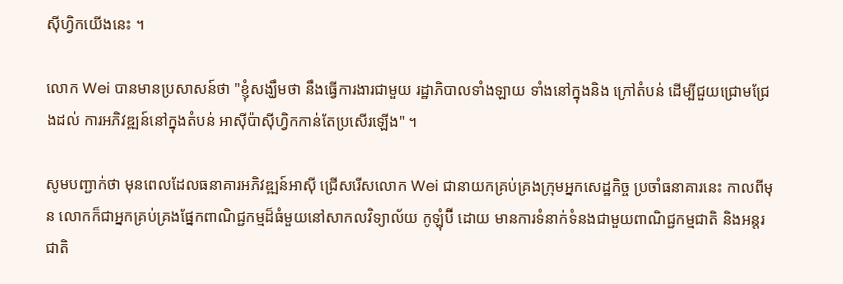ស៊ីហ្វិកយើងនេះ ។

លោក Wei បានមានប្រសាសន៍ថា "ខ្ញុំសង្ឃឹមថា នឹងធ្វើការងារជាមួយ រដ្ឋាភិបាលទាំងឡាយ ទាំងនៅក្នុងនិង ក្រៅតំបន់ ដើម្បីជួយជ្រោមជ្រែងដល់ ការអភិវឌ្ឍន៍នៅក្នុងតំបន់ អាស៊ីប៉ាស៊ីហ្វិកកាន់តែប្រសើរឡើង" ។

សូមបញ្ជាក់ថា មុនពេលដែលធនាគារអភិវឌ្ឍន៍អាស៊ី ជ្រើសរើសលោក Wei ជានាយកគ្រប់គ្រងក្រុមអ្នកសេដ្ឋកិច្ច ប្រចាំធនាគារនេះ កាលពីមុន លោកក៏ជាអ្នកគ្រប់គ្រងផ្នែកពាណិជ្ជកម្មដ៏ធំមួយនៅសាកលវិទ្យាល័យ កូឡុំប៊ី ដោយ មានការទំនាក់ទំនងជាមួយពាណិជ្ជកម្មជាតិ និងអន្តរជាតិ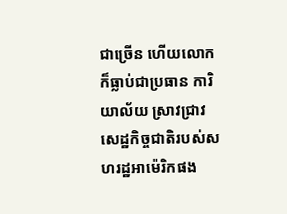ជាច្រើន ហើយលោកក៏ធ្លាប់ជាប្រធាន ការិយាល័យ ស្រាវជ្រាវសេដ្ឋកិច្ចជាតិរបស់សហរដ្ឋអាម៉េរិកផង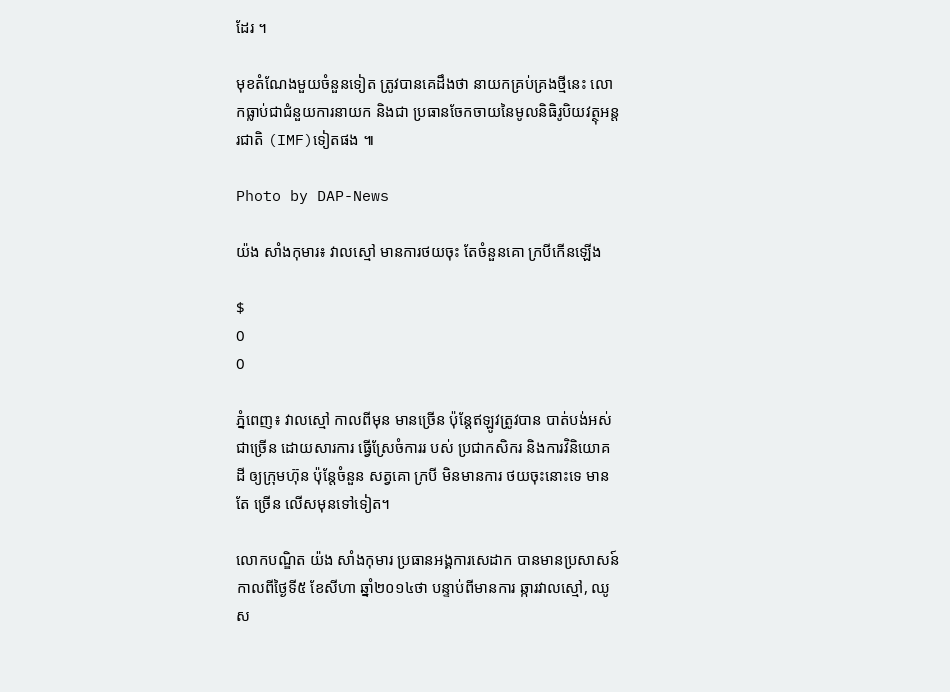ដែរ ។

មុខតំណែងមួយចំនួនទៀត ត្រូវបានគេដឹងថា នាយកគ្រប់គ្រងថ្មីនេះ លោកធ្លាប់ជាជំនួយការនាយក និងជា ប្រធានចែកចាយនៃមូលនិធិរូបិយវត្ថុអន្តរជាតិ (IMF)ទៀតផង ៕

Photo by DAP-News

យ៉ង សាំងកុមារ៖ វាលស្មៅ មានការថយចុះ តែចំនួនគោ ក្របីកើនឡើង

$
0
0

ភ្នំពេញ៖ វាលស្មៅ កាលពីមុន មានច្រើន ប៉ុន្តែឥឡូវត្រូវបាន បាត់បង់អស់ជាច្រើន ដោយសារការ ធ្វើស្រែចំការរ បស់ ប្រជាកសិករ និងការវិនិយោគដី ឲ្យក្រុមហ៊ុន ប៉ុន្តែចំនួន សត្វគោ ក្របី មិនមានការ ថយចុះនោះទេ មានតែ ច្រើន លើសមុនទៅទៀត។

លោកបណ្ឌិត យ៉ង សាំងកុមារ ប្រធានអង្គការសេដាក បានមានប្រសាសន៍ កាលពីថ្ងៃទី៥ ខែសីហា ឆ្នាំ២០១៤ថា បន្ទាប់ពីមានការ ឆ្ការវាលស្មៅ, ឈូស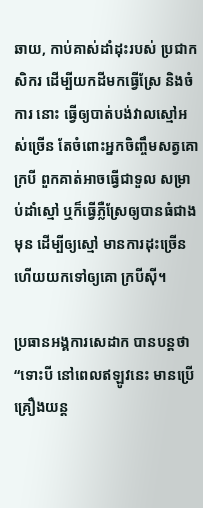ឆាយ, កាប់គាស់ដាំដុះរបស់ ប្រជាកសិករ ដើម្បីយកដីមកធ្វើស្រែ និងចំការ នោះ ធ្វើឲ្យបាត់បង់វាលស្មៅអស់ច្រើន តែចំពោះអ្នកចិញ្ចឹមសត្វគោ ក្របី ពួកគាត់អាចធ្វើជាទួល សម្រាប់ដាំស្មៅ ឬក៏ធ្វើភ្លឺស្រែឲ្យបានធំជាងមុន ដើម្បីឲ្យស្មៅ មានការដុះច្រើន ហើយយកទៅឲ្យគោ ក្របីស៊ី។

ប្រធានអង្គការសេដាក បានបន្តថា “ទោះបី នៅពេលឥឡូវនេះ មានប្រើគ្រឿងយន្ត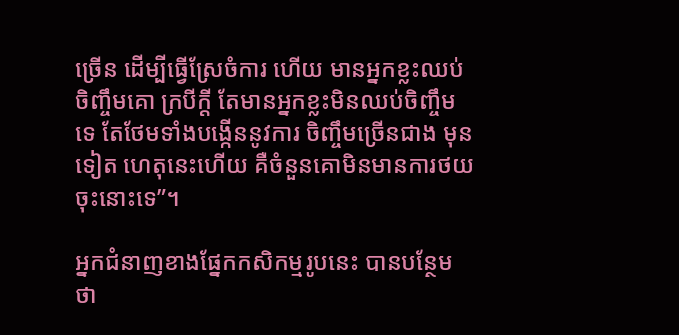ច្រើន ដើម្បីធ្វើស្រែចំការ ហើយ មានអ្នកខ្លះឈប់ចិញ្ចឹមគោ ក្របីក្តី តែមានអ្នកខ្លះមិនឈប់ចិញ្ចឹមទេ តែថែមទាំងបង្កើននូវការ ចិញ្ចឹមច្រើនជាង មុនទៀត ហេតុនេះហើយ គឺចំនួនគោមិនមានការថយចុះនោះទេ”។

អ្នកជំនាញខាងផ្នែកកសិកម្មរូបនេះ បានបន្ថែមថា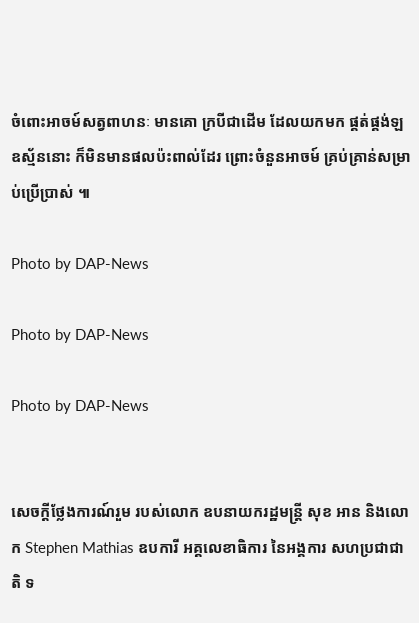ចំពោះអាចម៍សត្វពាហនៈ មានគោ ក្របីជាដើម ដែលយកមក ផ្គត់ផ្គង់ឡឧស្ម័ននោះ ក៏មិនមានផលប៉ះពាល់ដែរ ព្រោះចំនួនអាចម៍ គ្រប់គ្រាន់សម្រាប់ប្រើប្រាស់ ៕

Photo by DAP-News

Photo by DAP-News

Photo by DAP-News


សេចក្តីថ្លែងការណ៍រួម របស់លោក ឧបនាយករដ្ឋមន្ត្រី សុខ អាន និងលោក Stephen Mathias ឧបការី អគ្គលេខាធិការ នៃអង្គការ សហប្រជាជាតិ ទ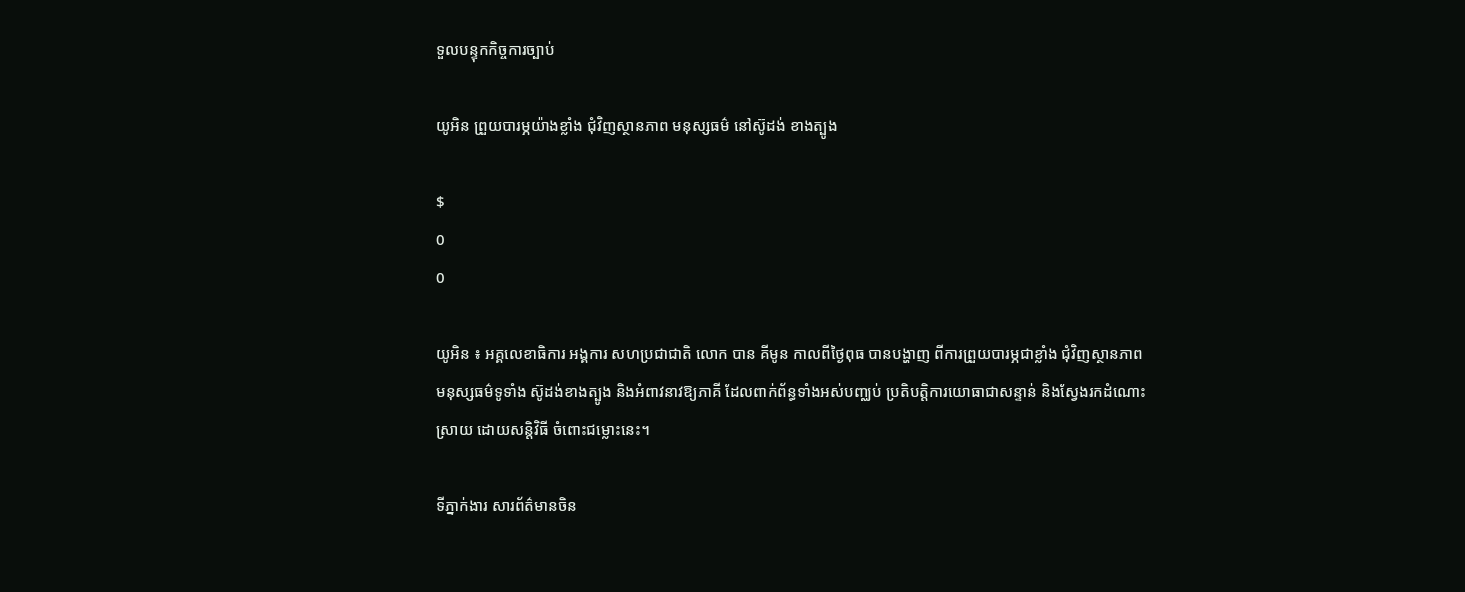ទួលបន្ទុកកិច្ចការច្បាប់

យូអិន ព្រួយបារម្ភយ៉ាងខ្លាំង ជុំវិញស្ថានភាព មនុស្សធម៌ នៅស៊ូដង់ ខាងត្បូង

$
0
0

យូអិន ៖ អគ្គលេខាធិការ អង្គការ សហប្រជាជាតិ លោក បាន គីមូន កាលពីថ្ងៃពុធ បានបង្ហាញ ពីការព្រួយបារម្ភជាខ្លាំង ជុំវិញស្ថានភាព មនុស្សធម៌ទូទាំង ស៊ូដង់ខាងត្បូង និងអំពាវនាវឱ្យភាគី ដែលពាក់ព័ន្ធទាំងអស់បញ្ឈប់ ប្រតិបត្ដិការយោធាជាសន្ទាន់ និងស្វែងរកដំណោះស្រាយ ដោយសន្តិវិធី ចំពោះជម្លោះនេះ។

ទីភ្នាក់ងារ សារព័ត៌មានចិន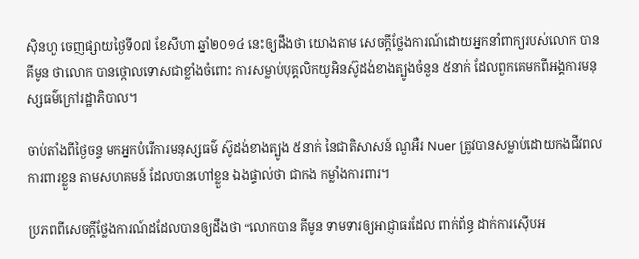ស៊ិនហួ ចេញផ្សាយថ្ងៃទី០៧ ខែសីហា ឆ្នាំ២០១៤ នេះឲ្យដឹងថា យោងតាម សេចក្ដីថ្លែងការណ៍ដោយអ្នកនាំពាក្យរបស់លោក បាន គីមូន ថាលោក បានថ្កោលទោសជាខ្លាំងចំពោះ ការសម្លាប់បុគ្គលិកយូអិនស៊ូដង់ខាងត្បូងចំនួន ៥នាក់ ដែលពួកគេមកពីអង្គការមនុស្សធម៌ក្រៅរដ្ឋាភិបាល។

ចាប់តាំងពីថ្ងៃចន្ទ មកអ្នកបំរើការមនុស្សធម៌ ស៊ូដង់ខាងត្បូង ៥នាក់ នៃជាតិសាសន៍ ណួអឺរ Nuer ត្រូវបានសម្លាប់ដោយកងជីវពលការពារខ្លួន តាមសហគមន៍ ដែលបានហៅខ្លួន ឯងផ្ទាល់ថា ជាកង កម្លាំងការពារ។

ប្រភពពីសេចក្ដីថ្លែងការណ៍ដដែលបានឲ្យដឹងថា “លោកបាន គីមូន ទាមទារឲ្យអាជ្ញាធរដែល ពាក់ព័ន្ធ ដាក់ការស៊ើបអ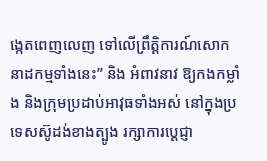ង្កេតពេញលេញ ទៅលើព្រឹត្តិការណ៍សោកនាដកម្មទាំងនេះ” និង អំពាវនាវ ឱ្យកងកម្លាំង និងក្រុមប្រដាប់អាវុធទាំងអស់ នៅក្នុងប្រទេសស៊ូដង់ខាងត្បូង រក្សាការប្ដេជ្ញា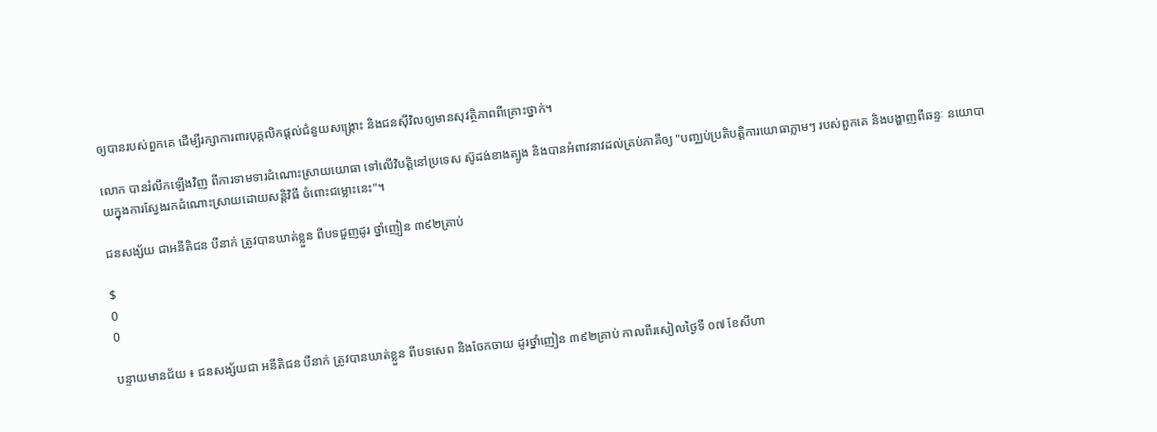ឲ្យបានរបស់ពួកគេ ដើម្បីរក្សាការពារបុគ្គលិកផ្តល់ជំនួយសង្គ្រោះ និងជនស៊ីវិលឲ្យមានសុវត្ថិភាពពីគ្រោះថ្នាក់។

លោក បានរំលឹកឡើងវិញ ពីការទាមទារដំណោះស្រាយយោធា ទៅលើវិបត្តិនៅប្រទេស ស៊ូដង់ខាងត្បូង និងបានអំពាវនាវដល់គ្រប់ភាគីឲ្យ "បញ្ឈប់ប្រតិបត្តិការយោធាភ្លាមៗ របស់ពួកគេ និងបង្ហាញពីឆន្ទៈ នយោបាយក្នុងការស្វែងរកដំណោះស្រាយដោយសន្តិវិធី ចំពោះជម្លោះនេះ"។

ជនសង្ស័យ ជាអនីតិជន បីនាក់ ត្រូវបានឃាត់ខ្លួន ពីបទជួញដូរ ថ្នាំញៀន ៣៩២គ្រាប់

$
0
0

បន្ទាយមានជ័យ ៖ ជនសង្ស័យជា អនីតិជន បីនាក់ ត្រូវបានឃាត់ខ្លួន ពីបទសេព និងចែកចាយ ដូរថ្នាំញៀន ៣៩២គ្រាប់ កាលពីរសៀលថ្ងៃទី ០៧ ខែសីហា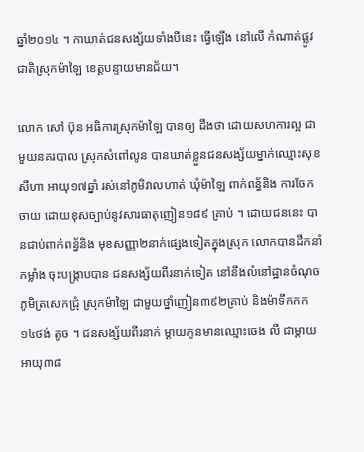ឆ្នាំ២០១៤ ។ កាឃាត់ជនសង្ស័យទាំងបីនេះ ធ្វើឡើង នៅលើ កំណាត់ផ្លូវជាតិស្រុកម៉ាឡៃ ខេត្តបន្ទាយមានជ័យ។

លោក សៅ ប៊ុន អធិការស្រុកម៉ាឡៃ បានឲ្យ ដឹងថា ដោយសហការល្អ ជាមួយនគរបាល ស្រុកសំពៅលូន បានឃាត់ខ្លួនជនសង្ស័យម្នាក់ឈ្មោះសុខ សីហា អាយុ១៧ឆ្នាំ រស់នៅភូមិវាលហាត់ ឃុំម៉ាឡៃ ពាក់ពន្ធ័និង ការចែកចាយ ដោយខុសច្បាប់នូវសារធាតុញៀន១៨៩ គ្រាប់ ។ ដោយជននេះ បានជាប់ពាក់ពន្ធ័និង មុខសញ្ញា២នាក់ផ្សេងទៀតក្នុងស្រុក លោកបានដឹកនាំកម្លាំង ចុះបង្រ្កាបបាន ជនសង្ស័យពីរនាក់ទៀត នៅនឹងលំនៅដ្ឋានចំណុចភូមិត្រសេកជ្រុំ ស្រុកម៉ាឡៃ ជាមួយថ្នាំញៀន៣៩២គ្រាប់ និងម៉ាទឹកកក ១៤ថង់ តូច ។ ជនសង្ស័យពីរនាក់ ម្តាយកូនមានឈ្មោះចេង លី ជាម្តាយ អាយុ៣៨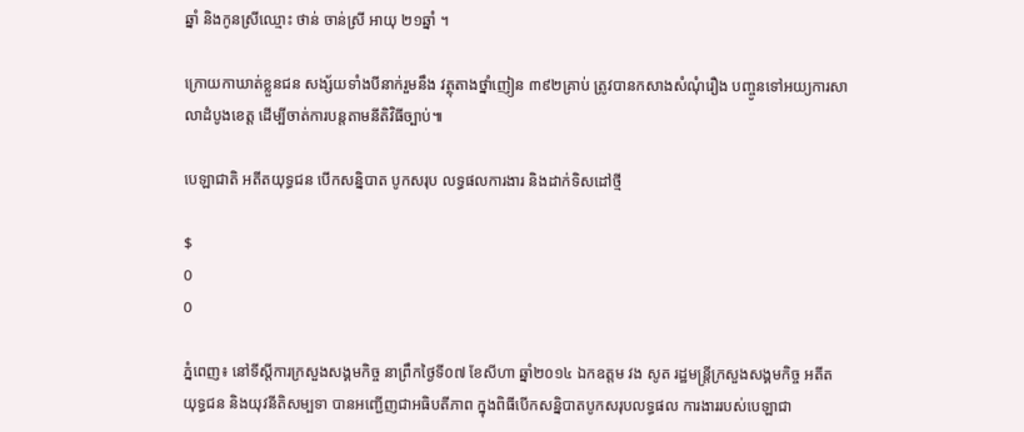ឆ្នាំ និងកូនស្រីឈ្មោះ ថាន់ ចាន់ស្រី អាយុ ២១ឆ្នាំ ។

ក្រោយកាឃាត់ខ្លួនជន សង្ស័យទាំងបីនាក់រួមនឹង វត្ថុតាងថ្នាំញៀន ៣៩២គ្រាប់ ត្រូវបានកសាងសំណុំរឿង បញ្ចូនទៅអយ្យការសាលាដំបូងខេត្ត ដើម្បីចាត់ការបន្តតាមនីតិវិធីច្បាប់៕

បេឡាជាតិ អតីតយុទ្ធជន បើកសន្និបាត បូកសរុប លទ្ធផលការងារ និងដាក់ទិសដៅថ្មី

$
0
0

ភ្នំពេញ៖ នៅទីស្តីការក្រសួងសង្គមកិច្ច នាព្រឹកថ្ងៃទី០៧ ខែសីហា ឆ្នាំ២០១៤ ឯកឧត្តម វង សូត រដ្ឋមន្ត្រីក្រសួងសង្គមកិច្ច អតីត យុទ្ធជន និងយុវនីតិសម្បទា បានអញ្ជើញជាអធិបតីភាព ក្នុងពិធីបើកសន្និបាតបូកសរុបលទ្ធផល ការងាររបស់បេឡាជា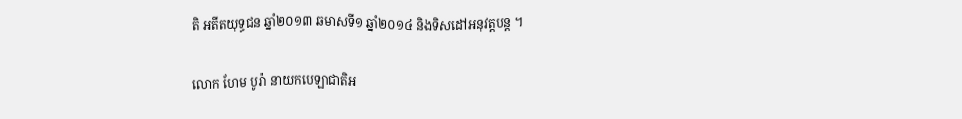តិ អតីតយុទ្ធជន ឆ្នាំ២០១៣ ឆមាសទី១ ឆ្នាំ២០១៤ និងទិសដៅអនុវត្តបន្ត ។

លោក ហែម បូរ៉ា នាយកបេឡាជាតិអ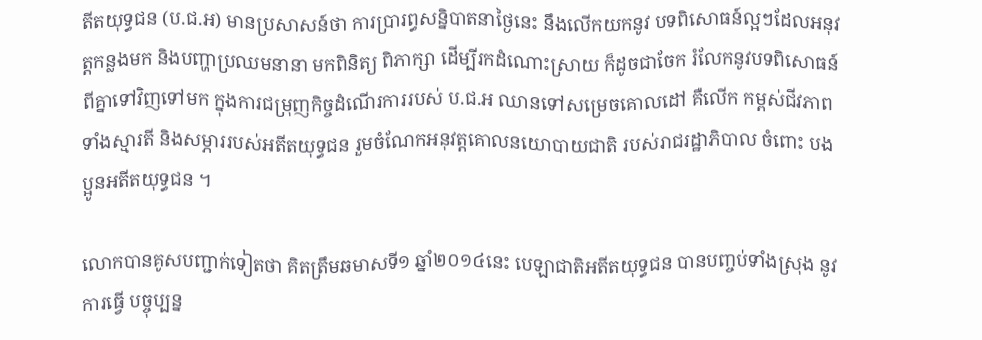តីតយុទ្ធជន (ប.ជ.អ) មានប្រសាសន៍ថា ការប្រារព្ធសន្និបាតនាថ្ងៃនេះ នឹងលើកយកនូវ បទពិសោធន៍ល្អៗដែលអនុវត្តកន្លងមក និងបញ្ហាប្រឈមនានា មកពិនិត្យ ពិភាក្សា ដើម្បីរកដំណោះស្រាយ ក៏ដូចជាចែក រំលែកនូវបទពិសោធន៍ពីគ្នាទៅវិញទៅមក ក្នុងការជម្រុញកិច្ចដំណើរការរបស់ ប.ជ.អ ឈានទៅសម្រេចគោលដៅ គឺលើក កម្ពស់ជីវភាពទាំងស្មារតី និងសម្ភាររបស់អតីតយុទ្ធជន រួមចំណែកអនុវត្តគោលនយោបាយជាតិ របស់រាជរដ្ឋាភិបាល ចំពោះ បងប្អូនអតីតយុទ្ធជន ។

លោកបានគូសបញ្ជាក់ទៀតថា គិតត្រឹមឆមាសទី១ ឆ្នាំ២០១៤នេះ បេឡាជាតិអតីតយុទ្ធជន បានបញ្ចប់ទាំងស្រុង នូវការធ្វើ បច្ចុប្បន្ន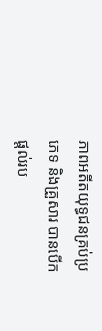ភាពអតីតយុទ្ធជនគ្រប់ប្រភេទ និងគ្រួសារ បានបើកផ្តល់រប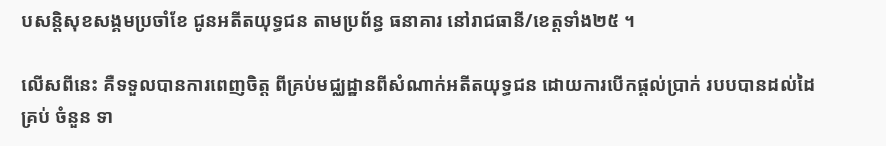បសន្តិសុខសង្គមប្រចាំខែ ជូនអតីតយុទ្ធជន តាមប្រព័ន្ធ ធនាគារ នៅរាជធានី/ខេត្តទាំង២៥ ។

លើសពីនេះ គឺទទួលបានការពេញចិត្ត ពីគ្រប់មជ្ឈដ្ឋានពីសំណាក់អតីតយុទ្ធជន ដោយការបើកផ្តល់ប្រាក់ របបបានដល់ដៃគ្រប់ ចំនួន ទា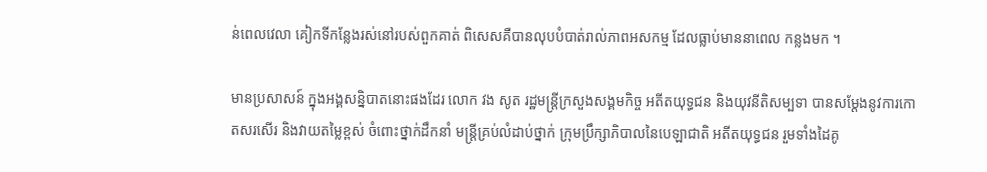ន់ពេលវេលា គៀកទីកន្លែងរស់នៅរបស់ពួកគាត់ ពិសេសគឺបានលុបបំបាត់រាល់ភាពអសកម្ម ដែលធ្លាប់មាននាពេល កន្លងមក ។

មានប្រសាសន៍ ក្នុងអង្គសន្និបាតនោះផងដែរ លោក វង សូត រដ្ឋមន្រ្តីក្រសួងសង្គមកិច្ច អតីតយុទ្ធជន និងយុវនីតិសម្បទា បានសម្តែងនូវការកោតសរសើរ និងវាយតម្លៃខ្ពស់ ចំពោះថ្នាក់ដឹកនាំ មន្រ្តីគ្រប់លំដាប់ថ្នាក់ ក្រុមប្រឹក្សាភិបាលនៃបេឡាជាតិ អតីតយុទ្ធជន រួមទាំងដៃគូ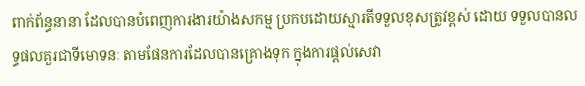ពាក់ព័ន្ធនានា ដែលបានបំពេញការងារយ៉ាងសកម្ម ប្រកបដោយស្មារតីទទួលខុសត្រូវខ្ពស់ ដោយ ទទួលបានលទ្ធផលគួរជាទីមោទនៈ តាមផែនការដែលបានគ្រោងទុក ក្នុងការផ្តល់សេវា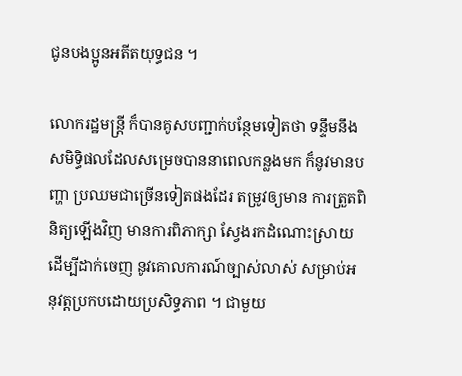ជូនបងប្អូនអតីតយុទ្ធជន ។

លោករដ្ឋមន្រ្តី ក៏បានគូសបញ្ជាក់បន្ថែមទៀតថា ទន្ទឹមនឹងសមិទ្ធិផលដែលសម្រេចបាននាពេលកន្លងមក ក៏នូវមានបញ្ហា ប្រឈមជាច្រើនទៀតផងដែរ តម្រូវឲ្យមាន ការត្រួតពិនិត្យឡើងវិញ មានការពិភាក្សា ស្វែងរកដំណោះស្រាយ ដើម្បីដាក់ចេញ នូវគោលការណ៍ច្បាស់លាស់ សម្រាប់អនុវត្តប្រកបដោយប្រសិទ្ធភាព ។ ជាមួយ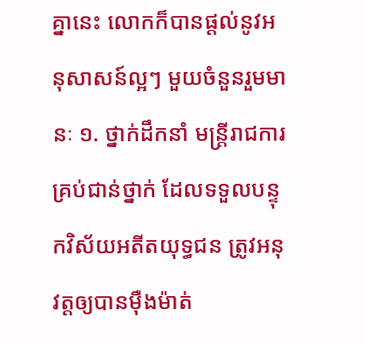គ្នានេះ លោកក៏បានផ្តល់នូវអនុសាសន៍ល្អៗ មួយចំនួនរួមមានៈ ១. ថ្នាក់ដឹកនាំ មន្រ្តីរាជការគ្រប់ជាន់ថ្នាក់ ដែលទទួលបន្ទុកវិស័យអតីតយុទ្ធជន ត្រូវអនុវត្តឲ្យបានម៉ឺងម៉ាត់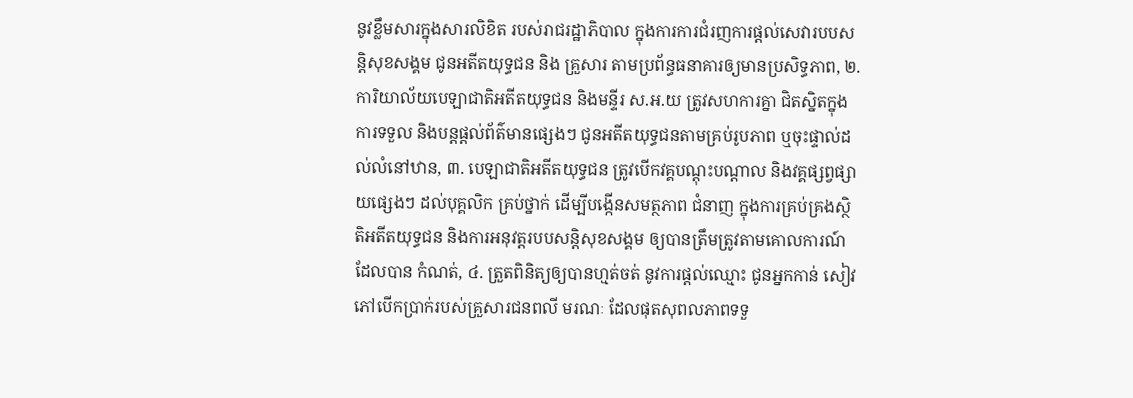នូវខ្លឹមសារក្នុងសារលិខិត របស់រាជរដ្ឋាភិបាល ក្នុងការការជំរញការផ្តល់សេវារបបសន្តិសុខសង្គម ជូនអតីតយុទ្ធជន និង គ្រួសារ តាមប្រព័ន្ធធនាគារឲ្យមានប្រសិទ្ធភាព, ២. ការិយាល័យបេឡាជាតិអតីតយុទ្ធជន និងមន្ទីរ ស.អ.យ ត្រូវសហការគ្នា ជិតស្និតក្នុងការទទួល និងបន្តផ្តល់ព័ត៌មានផ្សេងៗ ជូនអតីតយុទ្ធជនតាមគ្រប់រូបភាព ឬចុះផ្ទាល់ដល់លំនៅឋាន, ៣. បេឡាជាតិអតីតយុទ្ធជន ត្រូវបើកវគ្គបណ្តុះបណ្តាល និងវគ្គផ្សព្វផ្សាយផ្សេងៗ ដល់បុគ្គលិក គ្រប់ថ្នាក់ ដើម្បីបង្កើនសមត្ថភាព ជំនាញ ក្នុងការគ្រប់គ្រងស្ថិតិអតីតយុទ្ធជន និងការអនុវត្តរបបសន្តិសុខសង្គម ឲ្យបានត្រឹមត្រូវតាមគោលការណ៍ ដែលបាន កំណត់, ៤. ត្រួតពិនិត្យឲ្យបានហ្មត់ចត់ នូវការផ្តល់ឈ្មោះ ជូនអ្នកកាន់ សៀវភៅបើកប្រាក់របស់គ្រួសារជនពលី មរណៈ ដែលផុតសុពលភាពទទួ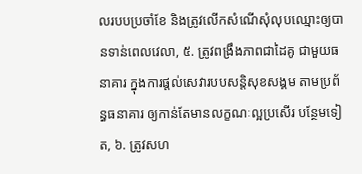លរបបប្រចាំខែ និងត្រូវលើកសំណើសុំលុបឈ្មោះឲ្យបានទាន់ពេលវេលា, ៥. ត្រូវពង្រឹងភាពជាដៃគូ ជាមួយធនាគារ ក្នុងការផ្តល់សេវារបបសន្តិសុខសង្គម តាមប្រព័ន្ធធនាគារ ឲ្យកាន់តែមានលក្ខណៈល្អប្រសើរ បន្ថែមទៀត, ៦. ត្រូវសហ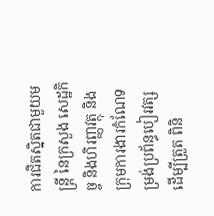ការជិតស្និតជាមួយមន្រ្តី នៃក្រសួង សេដ្ឋកិច្ច និងហិរញ្ញវត្ថុ និងក្រុមការងារកំណែទម្រង់ប្រព័ន្ធបៀរវត្ស ដើម្បីត្រួត ពិនិ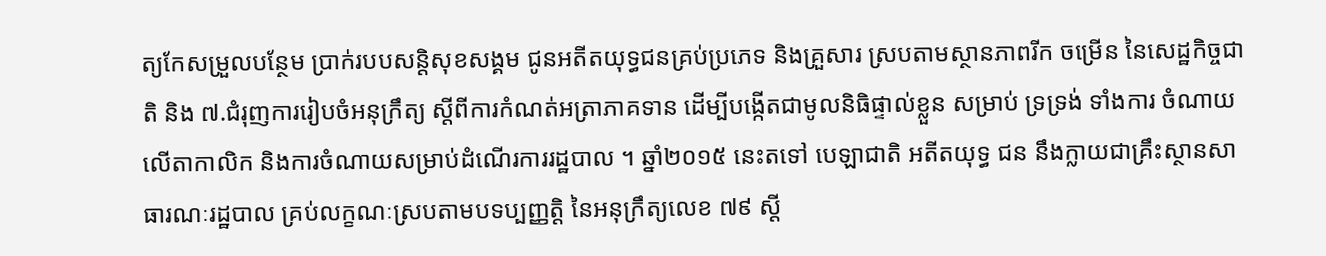ត្យកែសម្រួលបន្ថែម ប្រាក់របបសន្តិសុខសង្គម ជូនអតីតយុទ្ធជនគ្រប់ប្រភេទ និងគ្រួសារ ស្របតាមស្ថានភាពរីក ចម្រើន នៃសេដ្ឋកិច្ចជាតិ និង ៧.ជំរុញការរៀបចំអនុក្រឹត្យ ស្តីពីការកំណត់អត្រាភាគទាន ដើម្បីបង្កើតជាមូលនិធិផ្ទាល់ខ្លួន សម្រាប់ ទ្រទ្រង់ ទាំងការ ចំណាយលើតាកាលិក និងការចំណាយសម្រាប់ដំណើរការរដ្ឋបាល ។ ឆ្នាំ២០១៥ នេះតទៅ បេឡាជាតិ អតីតយុទ្ធ ជន នឹងក្លាយជាគ្រឹះស្ថានសាធារណៈរដ្ឋបាល គ្រប់លក្ខណៈស្របតាមបទប្បញ្ញត្តិ នៃអនុក្រឹត្យលេខ ៧៩ ស្តី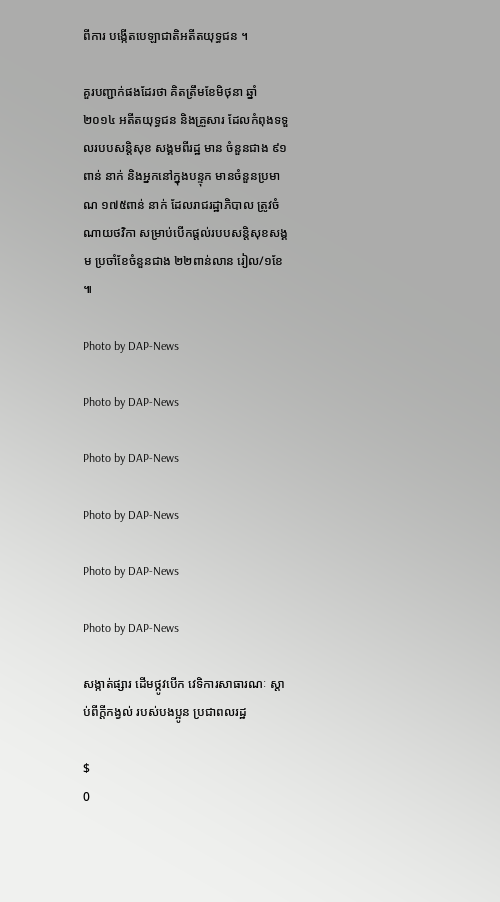ពីការ បង្កើតបេឡាជាតិអតីតយុទ្ធជន ។

គួរបញ្ជាក់ផងដែរថា គិតត្រឹមខែមិថុនា ឆ្នាំ២០១៤ អតីតយុទ្ធជន និងគ្រួសារ ដែលកំពុងទទួលរបបសន្តិសុខ សង្គមពីរដ្ឋ មាន ចំនួនជាង ៩១ពាន់ នាក់ និងអ្នកនៅក្នុងបន្ទុក មានចំនួនប្រមាណ ១៧៥ពាន់ នាក់ ដែលរាជរដ្ឋាភិបាល ត្រូវចំណាយថវិកា សម្រាប់បើកផ្តល់របបសន្តិសុខសង្គម ប្រចាំខែចំនួនជាង ២២ពាន់លាន រៀល/១ខែ ៕

Photo by DAP-News

Photo by DAP-News

Photo by DAP-News

Photo by DAP-News

Photo by DAP-News

Photo by DAP-News

សង្កាត់ផ្សារ ដើមថ្កូវបើក វេទិការសាធារណៈ ស្តាប់ពីក្តីកង្វល់ របស់បងប្អូន ប្រជាពលរដ្ឋ

$
0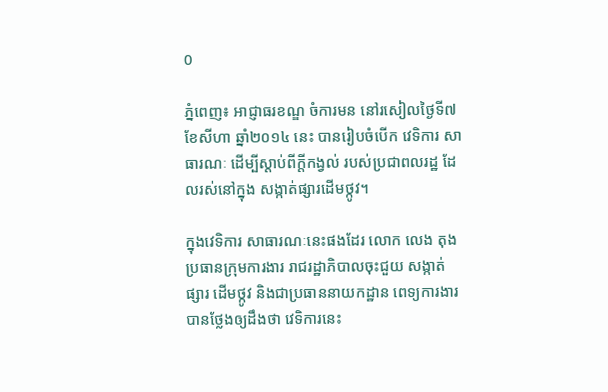0

ភ្នំពេញ៖ អាជ្ញាធរខណ្ឌ ចំការមន នៅរសៀលថ្ងៃទី៧ ខែសីហា ឆ្នាំ២០១៤ នេះ បានរៀបចំបើក វេទិការ សាធារណៈ ដើម្បីស្តាប់ពីក្តីកង្វល់ របស់ប្រជាពលរដ្ឋ ដែលរស់នៅក្នុង សង្កាត់ផ្សារដើមថ្កូវ។

ក្នុងវេទិការ សាធារណៈនេះផងដែរ លោក លេង តុង ប្រធានក្រុមការងារ រាជរដ្ឋាភិបាលចុះជួយ សង្កាត់ផ្សារ ដើមថ្កូវ និងជាប្រធាននាយកដ្ឋាន ពេទ្យការងារ បានថ្លែងឲ្យដឹងថា វេទិការនេះ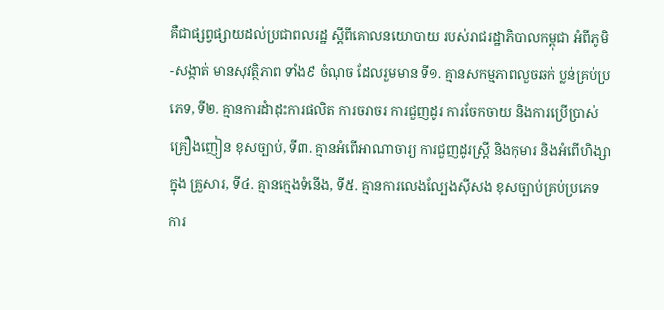គឺជាផ្សព្វផ្សាយដល់ប្រជាពលរដ្ឋ ស្តីពីគោលនយោបាយ របស់រាជរដ្ឋាភិបាលកម្ពុជា អំពីភូមិ-សង្កាត់ មានសុវត្ថិភាព ទាំង៩ ចំណុច ដែលរួមមាន ទី១. គ្មានសកម្មភាពលួចឆក់ ប្លន់គ្រប់ប្រភេទ, ទី២. គ្មានការដំាដុះការផលិត ការចរាចរ ការជួញដូរ ការចែកចាយ និងការប្រើប្រាស់គ្រឿងញៀន ខុសច្បាប់, ទី៣. គ្មានអំពើអាណាចារ្យ ការជួញដូរស្រ្តី និងកុមារ និងអំពើហិង្សាក្នុង គ្រួសារ, ទី៤. គ្មានក្មេងទំនើង, ទី៥. គ្មានការលេងល្បែងស៊ីសង ខុសច្បាប់គ្រប់ប្រភេទ ការ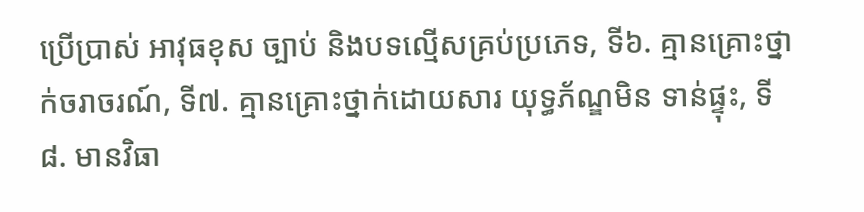ប្រើប្រាស់ អាវុធខុស ច្បាប់ និងបទល្មើសគ្រប់ប្រភេទ, ទី៦. គ្មានគ្រោះថ្នាក់ចរាចរណ៍, ទី៧. គ្មានគ្រោះថ្នាក់ដោយសារ យុទ្ធភ័ណ្ឌមិន ទាន់ផ្ទុះ, ទី៨. មានវិធា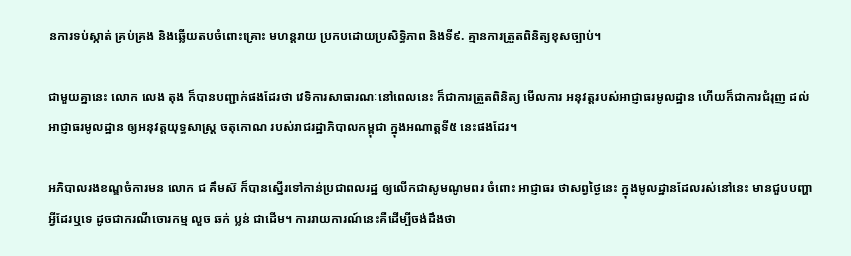នការទប់ស្កាត់ គ្រប់គ្រង និងឆ្លើយតបចំពោះគ្រោះ មហន្តរាយ ប្រកបដោយប្រសិទ្ធិភាព និងទី៩. គ្មានការត្រួតពិនិត្យខុសច្បាប់។

ជាមួយគ្នានេះ លោក លេង តុង ក៏បានបញ្ជាក់ផងដែរថា វេទិការសាធារណៈនៅពេលនេះ ក៏ជាការត្រួតពិនិត្យ មើលការ អនុវត្តរបស់អាជ្ញាធរមូលដ្ឋាន ហើយក៏ជាការជំរុញ ដល់អាជ្ញាធរមូលដ្ឋាន ឲ្យអនុវត្តយុទ្ធសាស្រ្ត ចតុកោណ របស់រាជរដ្ឋាភិបាលកម្ពុជា ក្នុងអណាត្តទី៥ នេះផងដែរ។

អភិបាលរងខណ្ឌចំការមន លោក ជ គឹមស៊ ក៏បានស្នើរទៅកាន់ប្រជាពលរដ្ឋ ឲ្យលើកជាសូមណូមពរ ចំពោះ អាជ្ញាធរ ថាសព្វថ្ងៃនេះ ក្នុងមូលដ្ឋានដែលរស់នៅនេះ មានជួបបញ្ហាអ្វីដែរឬទេ ដូចជាករណីចោរកម្ម លួច ឆក់ ប្លន់ ជាដើម។ ការរាយការណ៍នេះគឺដើម្បីចង់ដឹងថា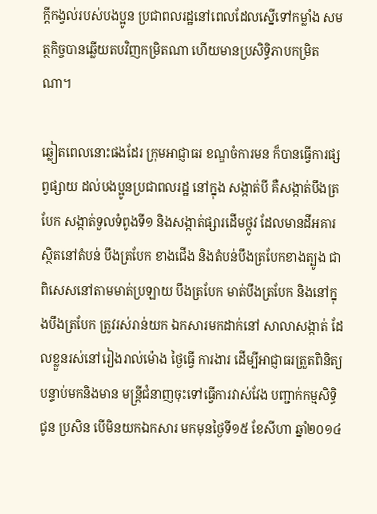ក្តីកង្វល់របស់បងប្អូន ប្រជាពលរដ្ឋនៅពេលដែលស្នើទៅកម្លាំង សមត្ថកិច្ចបានឆ្លើយតបវិញកម្រិតណា ហើយមានប្រសិទ្ធិភាបកម្រិតណា។

ឆ្លៀតពេលនោះផងដែរ ក្រុមអាជ្ញាធរ ខណ្ឌចំការមន ក៏បានធ្វើការផ្សព្វផ្សាយ ដល់បងប្អូនប្រជាពលរដ្ឋ នៅក្នុង សង្កាត់បី គឺសង្កាត់បឹងត្របែក សង្កាត់ទួលទំពូងទី១ និងសង្កាត់ផ្សារដើមថ្កូវ ដែលមានដីអគារ ស្ថិតនៅតំបន់ បឹងត្របែក ខាងជើង និងតំបន់បឹងត្របែកខាងត្បូង ជាពិសេសនៅតាមមាត់ប្រឡាយ បឹងត្របែក មាត់បឹងត្របែក និងនៅក្នុងបឹងត្របែក ត្រូវរស់រាន់យក ឯកសារមកដាក់នៅ សាលាសង្កាត់ ដែលខ្លួនរស់នៅរៀងរាល់ម៉ោង ថ្ងៃធ្វើ ការងារ ដើម្បីអាជ្ញាធរត្រួតពិនិត្យ បន្ទាប់មកនិងមាន មន្រ្តីជំនាញចុះទៅធ្វើការវាស់វែង បញ្ជាក់កម្មសិទ្ធិជូន ប្រសិន បើមិនយកឯកសារ មកមុនថ្ងៃទី១៥ ខែសីហា ឆ្នាំ២០១៤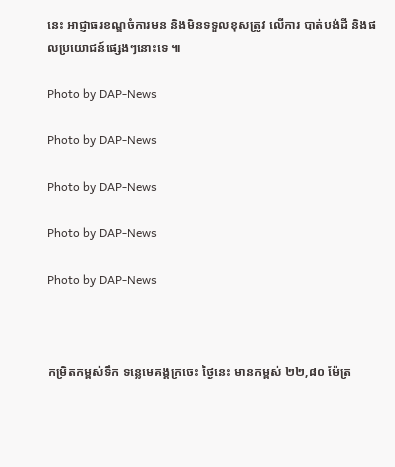នេះ អាជ្ញាធរខណ្ឌចំការមន និងមិនទទួលខុសត្រូវ លើការ បាត់បង់ដី និងផលប្រយោជន៍ផ្សេងៗនោះទេ ៕

Photo by DAP-News

Photo by DAP-News

Photo by DAP-News

Photo by DAP-News

Photo by DAP-News



កម្រិតកម្ពស់ទឹក ទន្លេមេគង្គក្រចេះ ថ្ងៃនេះ មានកម្ពស់ ២២,៨០ ម៉ែត្រ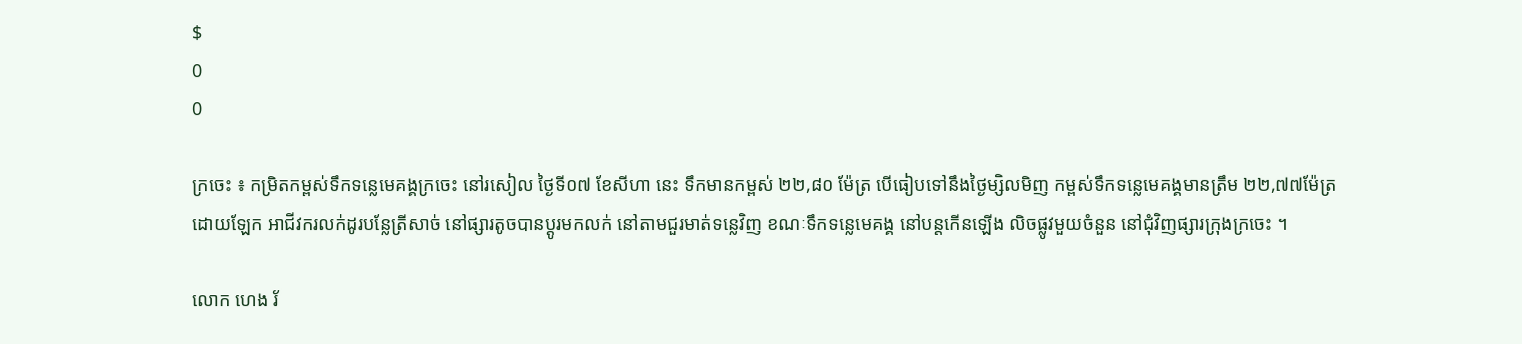$
0
0

ក្រចេះ ៖ កម្រិតកម្ពស់ទឹកទន្លេមេគង្គក្រចេះ នៅរសៀល ថ្ងៃទី០៧ ខែសីហា នេះ ទឹកមានកម្ពស់ ២២,៨០ ម៉ែត្រ បើធៀបទៅនឹងថ្ងៃម្សិលមិញ កម្ពស់ទឹកទន្លេមេគង្គមានត្រឹម ២២,៧៧ម៉ែត្រ ដោយឡែក អាជីវករលក់ដូរបន្លែត្រីសាច់ នៅផ្សារតូចបានប្តូរមកលក់ នៅតាមជួរមាត់ទន្លេវិញ ខណៈទឹកទន្លេមេគង្គ នៅបន្តកើនឡើង លិចផ្លូវមួយចំនួន នៅជុំវិញផ្សារក្រុងក្រចេះ ។

លោក ហេង រ័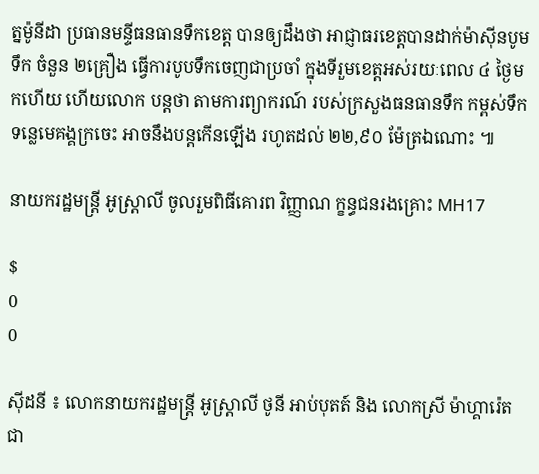ត្នម៉ូនីដា ប្រធានមន្ទីធនធានទឹកខេត្ត បានឲ្យដឹងថា អាជ្ញាធរខេត្តបានដាក់ម៉ាស៊ីនបូមទឹក ចំនួន ២គ្រឿង ធ្វើការបូបទឹកចេញជាប្រចាំ ក្នុងទីរួមខេត្តអស់រយៈពេល ៤ ថ្ងៃមកហើយ ហើយលោក បន្តថា តាមការព្យាករណ៍ របស់ក្រសួងធនធានទឹក កម្ពស់ទឹកទន្លេមេគង្គក្រចេះ អាចនឹងបន្តកើនឡើង រហូតដល់ ២២,៩០ ម៉ែត្រឯណោះ ៕

នាយករដ្ឋមន្ត្រី អូស្ត្រាលី ចូលរួមពិធីគោរព វិញ្ញាណ ក្ខន្ធជនរងគ្រោះ MH17

$
0
0

ស៊ីដនី ៖ លោកនាយករដ្ឋមន្ត្រី អូស្ត្រាលី ថូនី អាប់បុតត៍ និង លោកស្រី ម៉ាហ្គារ៉េត ជា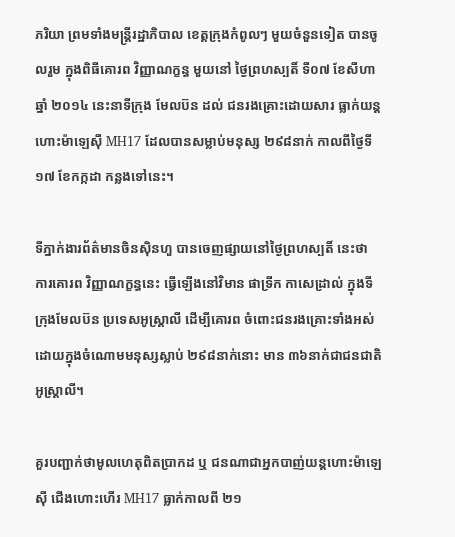ភរិយា ព្រមទាំងមន្ត្រីរដ្ឋាភិបាល ខេត្តក្រុងកំពូលៗ មួយចំនួនទៀត បានចូលរួម ក្នុងពិធីគោរព វិញ្ញាណក្ខន្ធ មួយនៅ ថ្ងៃព្រហស្បតិ៍ ទី០៧ ខែសីហា ឆ្នាំ ២០១៤ នេះនាទីក្រុង មែលប៊ន ដល់ ជនរងគ្រោះដោយសារ ធ្លាក់យន្តហោះម៉ាឡេស៊ី MH17 ដែលបានសម្លាប់មនុស្ស ២៩៨នាក់ កាលពីថ្ងៃទី១៧ ខែកក្កដា កន្លងទៅនេះ។

ទីភ្នាក់ងារព័ត៌មានចិនស៊ិនហួ បានចេញផ្សាយនៅថ្ងៃព្រហស្បតិ៍ នេះថា ការគោរព វិញ្ញាណក្ខន្ធនេះ ធ្វើឡើងនៅវិមាន ផាទ្រីក កាសេដ្រាល់ ក្នុងទីក្រុងមែលប៊ន ប្រទេសអូស្ត្រាលី ដើម្បីគោរព ចំពោះជនរងគ្រោះទាំងអស់ ដោយក្នុងចំណោមមនុស្សស្លាប់ ២៩៨នាក់នោះ មាន ៣៦នាក់ជាជនជាតិអូស្ត្រាលី។

គួរបញ្ជាក់ថាមូលហេតុពិតប្រាកដ ឬ ជនណាជាអ្នកបាញ់យន្តហោះម៉ាឡេស៊ី ជើងហោះហើរ MH17 ធ្លាក់កាលពី ២១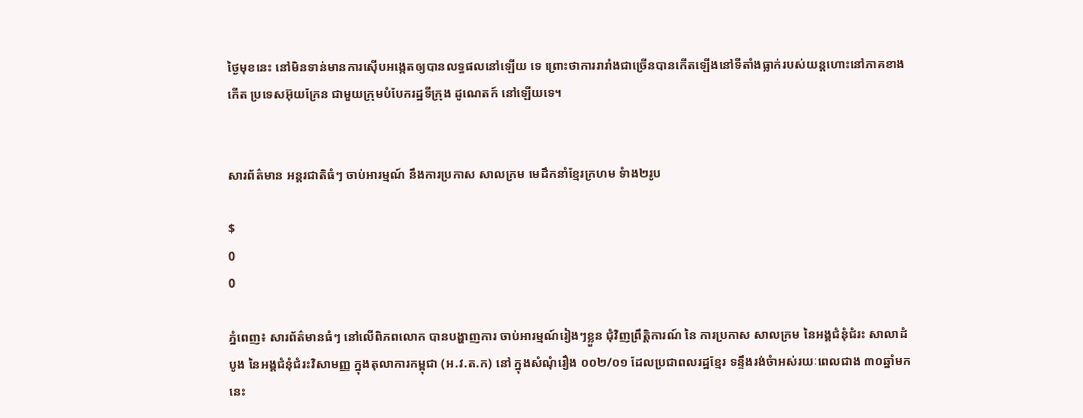ថ្ងៃមុខនេះ នៅមិនទាន់មានការស៊ើបអង្កេតឲ្យបានលទ្ធផលនៅឡើយ ទេ ព្រោះថាការរារាំងជាច្រើនបានកើតឡើងនៅទីតាំងធ្លាក់របស់យន្តហោះនៅភាគខាងកើត ប្រទេសអ៊ុយក្រែន ជាមួយក្រុមបំបែករដ្ឋទីក្រុង ដូណេតក៍ នៅឡើយទេ។


សារព័ត៌មាន អន្តរជាតិធំៗ ចាប់អារម្មណ៍ នឹងការប្រកាស សាលក្រម មេដឹកនាំខ្មែរក្រហម ទំាង២រូប

$
0
0

ភ្នំពេញ៖ សារព័ត៌មានធំៗ នៅលើពិភពលោក បានបង្ហាញការ ចាប់អារម្មណ៍រៀងៗខ្លួន ជុំវិញព្រឹត្តិការណ៍ នៃ ការប្រកាស សាលក្រម នៃអង្គជំនុំជំរះ សាលាដំបូង នៃអង្គជំនុំជំរះវិសាមញ្ញ ក្នុងតុលាការកម្ពុជា (អ.វ.ត.ក) នៅ ក្នុងសំណុំរឿង ០០២/០១ ដែលប្រជាពលរដ្ឋខ្មែរ ទន្ទឹងរង់ចំាអស់រយៈពេលជាង ៣០ឆ្នាំមកនេះ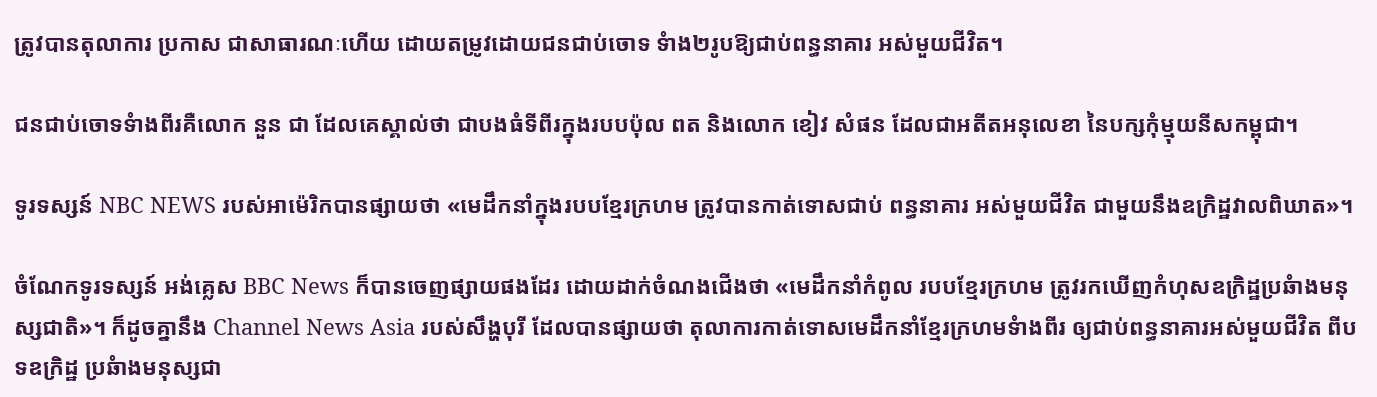ត្រូវបានតុលាការ ប្រកាស ជាសាធារណៈហើយ ដោយតម្រូវដោយជនជាប់ចោទ ទំាង២រូបឱ្យជាប់ពន្ធនាគារ អស់មួយជីវិត។

ជនជាប់ចោទទំាងពីរគឺលោក នួន ជា ដែលគេស្គាល់ថា ជាបងធំទីពីរក្នុងរបបប៉ុល ពត និងលោក ខៀវ សំផន ដែលជាអតីតអនុលេខា នៃបក្សកុំម្មុយនីសកម្ពុជា។

ទូរទស្សន៍ NBC NEWS របស់អាម៉េរិកបានផ្សាយថា «មេដឹកនាំក្នុងរបបខ្មែរក្រហម ត្រូវបានកាត់ទោសជាប់ ពន្ធនាគារ អស់មួយជីវិត ជាមួយនឹងឧក្រិដ្ឋវាលពិឃាត»។

ចំណែកទូរទស្សន៍ អង់គ្លេស BBC News ក៏បានចេញផ្សាយផងដែរ ដោយដាក់ចំណងជើងថា «មេដឹកនាំកំពូល របបខ្មែរក្រហម ត្រូវរកឃើញកំហុសឧក្រិដ្ឋប្រឆំាងមនុស្សជាតិ»។ ក៏ដូចគ្នានឹង Channel News Asia របស់សឹង្ហបុរី ដែលបានផ្សាយថា តុលាការកាត់ទោសមេដឹកនាំខ្មែរក្រហមទំាងពីរ ឲ្យជាប់ពន្ធនាគារអស់មួយជីវិត ពីបទឧក្រិដ្ឋ ប្រឆំាងមនុស្សជា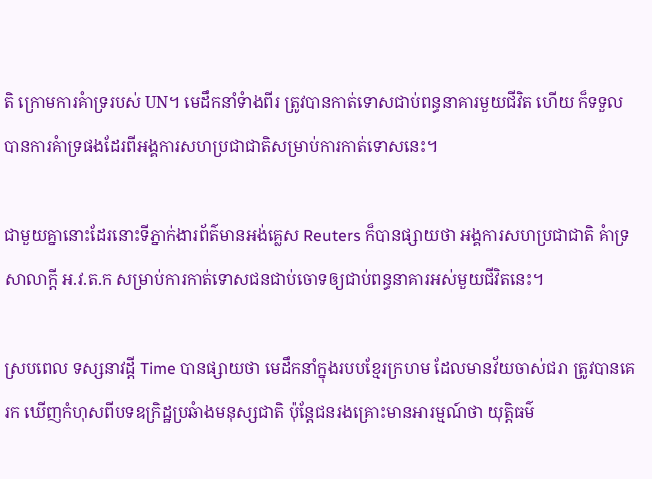តិ ក្រោមការគំាទ្ររបស់ UN។ មេដឹកនាំទំាងពីរ ត្រូវបានកាត់ទោសជាប់ពន្ធនាគារមួយជីវិត ហើយ ក៏ទទួលបានការគំាទ្រផងដែរពីអង្គការសហប្រជាជាតិសម្រាប់ការកាត់ទោសនេះ។

ជាមួយគ្នានោះដែរនោះទីភ្នាក់ងារព័ត៌មានអង់គ្លេស Reuters ក៏បានផ្សាយថា អង្គការសហប្រជាជាតិ គំាទ្រ សាលាក្តី អ.វ.ត.ក សម្រាប់ការកាត់ទោសជនជាប់ចោទឲ្យជាប់ពន្ធនាគារអស់មួយជីវិតនេះ។

ស្របពេល ទស្សនាវដី្ត Time បានផ្សាយថា មេដឹកនាំក្នុងរបបខ្មែរក្រហម ដែលមានវ័យចាស់ជរា ត្រូវបានគេរក ឃើញកំហុសពីបទឧក្រិដ្ឋប្រឆំាងមនុស្សជាតិ ប៉ុន្តែជនរងគ្រោះមានអារម្មណ៍ថា យុត្តិធម៌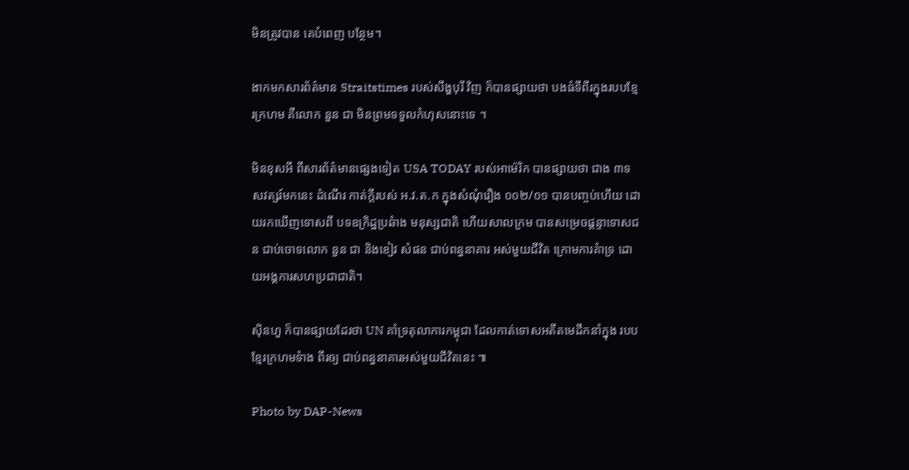មិនត្រូវបាន គេបំពេញ បន្ថែម។

ងាកមកសារព័ត៌មាន Straitstimes របស់សឹង្ហបុរី វិញ ក៏បានផ្សាយថា បងធំទីពីរក្នុងរបបខ្មែរក្រហម គឺលោក នួន ជា មិនព្រមទទួលកំហុសនោះទេ ។

មិនខុសអី ពីសារព័ត៌មានផ្សេងទៀត USA TODAY របស់អាម៉េរិក បានផ្សាយថា ជាង ៣ទសវត្សរ៍មកនេះ ដំណើរ កាត់ក្តីរបស់ អ.វ.ត.ក ក្នុងសំណុំរឿង ០០២/០១ បានបញ្ចប់ហើយ ដោយរកឃើញទោសពី បទឧក្រិដ្ឋប្រឆំាង មនុស្សជាតិ ហើយសាលក្រម បានសម្រេចផ្តន្ទាទោសជន ជាប់ចោទលោក នួន ជា និងខៀវ សំផន ជាប់ពន្ធនាគារ អស់មួយជីវិត ក្រោមការគំាទ្រ ដោយអង្គការសហប្រជាជាតិ។

ស៊ិនហួ ក៏បានផ្សាយដែរថា UN គាំទ្រតុលាការកម្ពុជា ដែលកាត់ទោសអតីតមេដឹកនាំក្នុង របបខ្មែរក្រហមទំាង ពីរឲ្យ ជាប់ពន្ធនាគារអស់មួយជីវិតនេះ ៕

Photo by DAP-News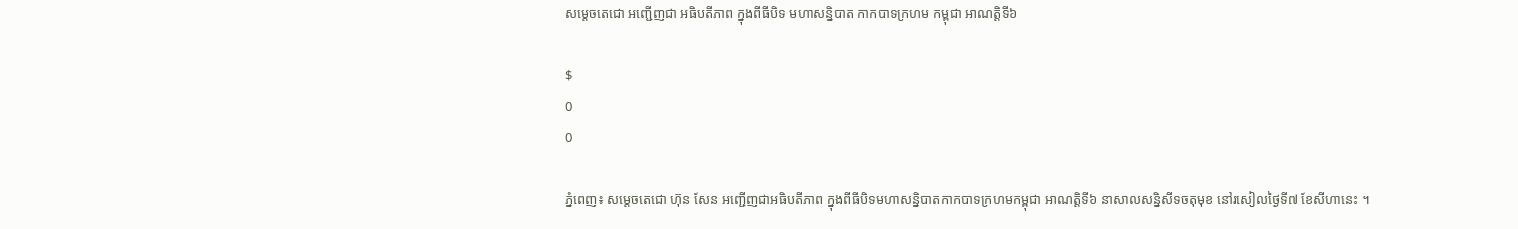សម្តេចតេជោ អញ្ជើញជា អធិបតីភាព ក្នុងពីធីបិទ មហាសន្និបាត កាកបាទក្រហម កម្ពុជា អាណត្តិទី៦

$
0
0

ភ្នំពេញ៖ សម្តេចតេជោ ហ៊ុន សែន អញ្ជើញជាអធិបតីភាព ក្នុងពីធីបិទមហាសន្និបាតកាកបាទក្រហមកម្ពុជា អាណត្តិទី៦ នាសាលសន្និសីទចតុមុខ នៅរសៀលថ្ងៃទី៧ ខែសីហានេះ ។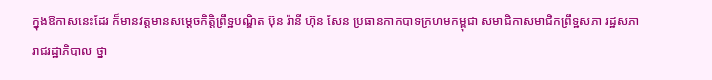ក្នុងឱកាសនេះដែរ ក៏មានវត្តមានសម្តេចកិត្តិព្រឹទ្ឋបណ្ឌិត ប៊ុន រ៉ានី ហ៊ុន សែន ប្រធានកាកបាទក្រហមកម្ពុជា សមាជិកាសមាជិកព្រឹទ្ឋសភា រដ្ឋសភា រាជរដ្ឋាភិបាល ថ្នា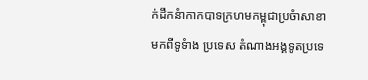ក់ដឹកនំាកាកបាទក្រហមកម្ពុជាប្រចំាសាខា មកពីទូទំាង ប្រទេស តំណាងអង្គទូតប្រទេ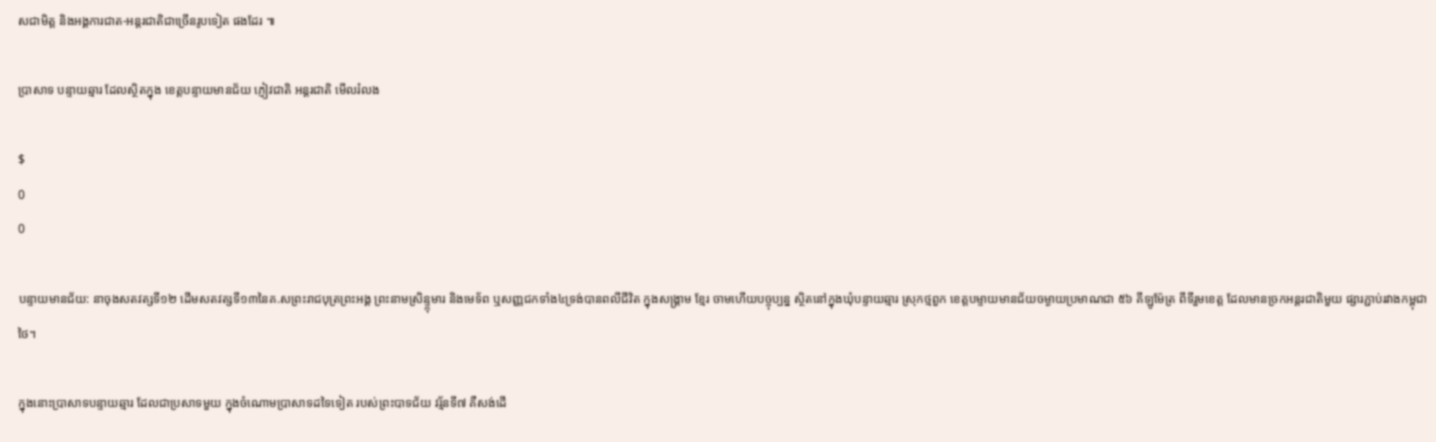សជាមិត្ត និងអង្គការជាត-អន្តរជាតិជាច្រើនរូបទៀត ផងដែរ ៕

ប្រាសាទ បន្ទាយឆ្មារ ដែលស្ថិតក្នុង ខេត្តបន្ទាយមានជ័យ ភ្ញៀវជាតិ អន្តរជាតិ មើលរំលង

$
0
0

បន្ទាយមានជ័យ: នាចុងសតវត្សទី១២ ដើមសតវត្សទី១៣នៃគ.សព្រះរាជបុត្រព្រះអង្គ ព្រះនាមស្រិន្ទ្កុមារ និងមេទ័ព ឬសញ្ញជកទាំង៤ទ្រង់បានពលីជីវិត ក្នុងសង្គ្រាម ខ្មែរ ចាមហើយបច្ចុប្បន្ន ស្ថិតនៅក្នុងឃុំបន្ទាយឆ្មារ ស្រុកថ្មពួក ខេត្តបម្ទាយមានជ័យចម្ងាយប្រមាណជា ៥៦ គីឡូម៉ែត្រ ពីទីរួមខេត្ត ដែលមានច្រកអន្តរជាតិមួយ ផ្សារភ្ជាប់រវាងកម្ពុជាថៃ។

ក្នុងនោះប្រាសាទបន្ទាយឆ្មារ ដែលជាប្រសាទមួយ ក្នុងចំណោមប្រាសាទដទៃទៀត របស់ព្រះបាទជ័យ វរ្ម័នទី៧ គឺសង់ដើ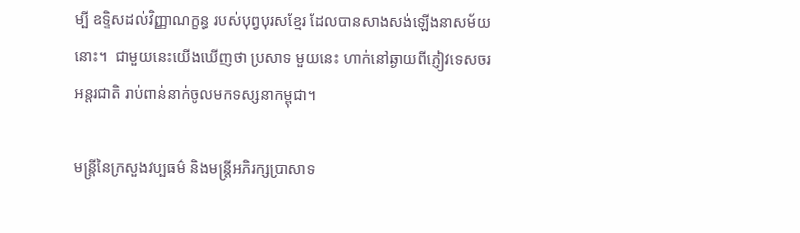ម្បី ឧទ្ទិសដល់វិញ្ញាណក្ខន្ធ របស់បុព្វបុរសខ្មែរ ដែលបានសាងសង់ឡើងនាសម័យនោះ។  ជាមួយនេះយើងឃើញថា ប្រសាទ មួយនេះ ហាក់នៅឆ្ងាយពីភ្ញៀវទេសចរអន្តរជាតិ រាប់ពាន់នាក់ចូលមកទស្សនាកម្ពុជា។

មន្រ្តីនៃក្រសួងវប្បធម៌ និងមន្រ្តីអភិរក្សប្រាសាទ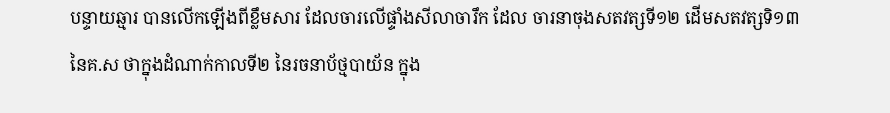បន្ទាយឆ្មារ បានលើកឡើងពីខ្លឹមសារ ដែលចារលើផ្ទាំងសីលាចារឹក ដែល ចារនាចុងសតវត្សទី១២ ដើមសតវត្សទិ១៣ នៃគ.ស ថាក្នុងដំណាក់កាលទី២ នៃរចនាប័ថ្មបាយ័ន ក្នុង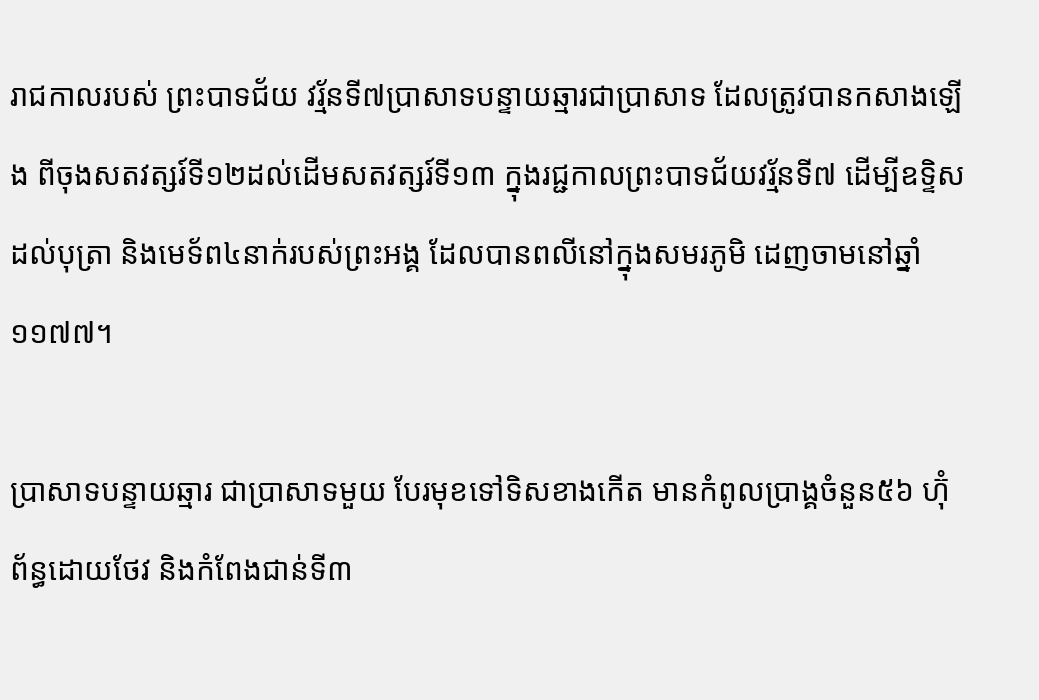រាជកាលរបស់ ព្រះបាទជ័យ វរ្ម័នទី៧ប្រាសាទបន្ទាយឆ្មារជាប្រាសាទ ដែលត្រូវបានកសាងឡើង ពីចុងសតវត្សរ៍ទី១២ដល់ដើមសតវត្សរ៍ទី១៣ ក្នុងរជ្ជកាលព្រះបាទជ័យវរ្ម័នទី៧ ដើម្បីឧទ្ទិសដល់បុត្រា និងមេទ័ព៤នាក់របស់ព្រះអង្គ ដែលបានពលីនៅក្នុងសមរភូមិ ដេញចាមនៅឆ្នាំ១១៧៧។

ប្រាសាទបន្ទាយឆ្មារ ជាប្រាសាទមួយ បែរមុខទៅទិសខាងកើត មានកំពូលប្រាង្គចំនួន៥៦ ហ៊ុំព័ន្ធដោយថែវ និងកំពែងជាន់ទី៣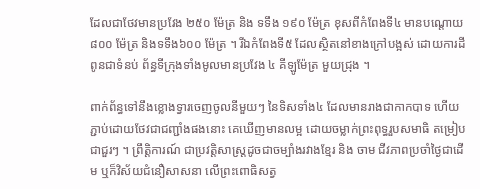ដែលជាថែវមានប្រវែង ២៥០ ម៉ែត្រ និង ទទឹង ១៩០ ម៉ែត្រ ខុសពីកំពែងទី៤ មានបណ្តោយ ៨០០ ម៉ែត្រ និងទទឹង៦០០ ម៉ែត្រ ។ រីឯកំពែងទី៥ ដែលស្ថិតនៅខាងក្រៅបង្អស់ ដោយការដីពូនជាទំនប់ ព័ន្ធទីក្រុងទាំងមូលមានប្រវែង ៤ គីឡូម៉ែត្រ មួយជ្រុង ។

ពាក់ព័ន្ធទៅនឹងខ្លោងទ្វារចេញចូលនីមួយៗ នៃទិសទាំង៤ ដែលមានរាងជាកាកបាទ ហើយភ្ជាប់ដោយថែវជាជញ្ជាំងផងនោះ គេឃើញមានលម្អ ដោយចម្លាក់ព្រះពុទ្ធរួបសមាធិ តម្រៀបជាជួរៗ ។ ព្រឹត្តិការណ៍ ជាប្រវត្តិសាស្ត្រដូចជាចម្បាំងរវាងខ្មែរ និង ចាម ជីវភាពប្រចាំថ្ងៃជាដើម ឬក៏វិស័យជំនឿសាសនា លើព្រះពោធិសត្វ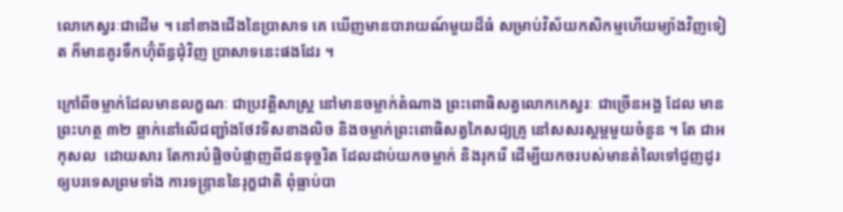លោកេស្វរៈជាដើម ។ នៅខាងជើងនៃប្រាសាទ គេ ឃើញមានបារាយណ៍មួយដ៏ធំ សម្រាប់វិស័យកសិកម្មហើយម្យ៉ាងវិញទៀត ក៏មានគូរទឹកហ៊ុំព័ន្ធជុំវិញ ប្រាសាទនេះផងដែរ ។

ក្រៅពីចម្លាក់ដែលមានលក្ខណៈ ជាប្រវត្តិសាស្ត្រ នៅមានចម្លាក់តំណាង ព្រះពោធិសត្វលោកកេស្វរៈ ជាច្រើនអង្គ ដែល មានព្រះហត្ថ ៣២ ឆ្លាក់នៅលើជញ្ជាំងថែវទិសខាងលិច និងចម្លាក់ព្រះពោធិសត្វភៃសជ្យគ្រូ នៅសសរស្តម្ពមួយចំនួន ។ តែ ជាអកុសល  ដោយសារ តែការបំផ្លិចបំផ្លាញពីជនទុច្ចរិត ដែលដាប់យកចម្លាក់ និងរុករើ ដើម្បីយកចរបស់មានតំលៃទៅជួញដូរ ឲ្យបរទេសព្រមទាំង ការទន្ទ្រាននៃរុក្ខជាតិ ពុំធ្លាប់បា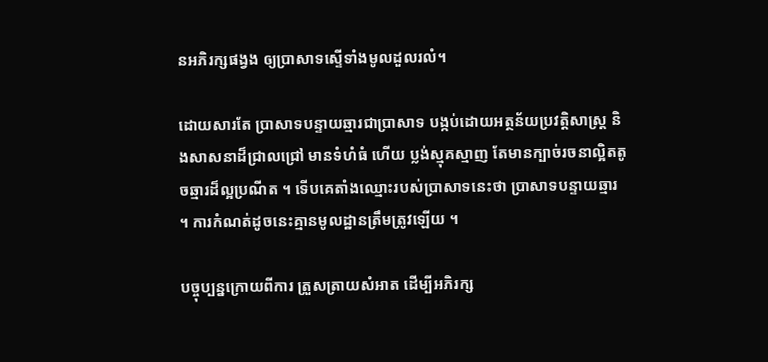នអភិរក្សផង្វង ឲ្យប្រាសាទស្ទើទាំងមូលដួលរលំ។

ដោយសារតែ ប្រាសាទបន្ទាយឆ្មារជាប្រាសាទ បង្កប់ដោយអត្ថន័យប្រវត្តិសាស្ត្រ និងសាសនាដ៏ជ្រាលជ្រៅ មានទំហំធំ ហើយ ប្លង់ស្មុគស្មាញ តែមានក្បាច់រចនាល្អិតតូចឆ្មារដ៏ល្អប្រណីត ។ ទើបគេតាំងឈ្មោះរបស់ប្រាសាទនេះថា ប្រាសាទបន្ទាយឆ្មារ ។ ការកំណត់ដូចនេះគ្មានមូលដ្ឋានត្រឹមត្រូវឡើយ ។

បច្ចុប្បន្នក្រោយពីការ ត្រួសត្រាយសំអាត ដើម្បីអភិរក្ស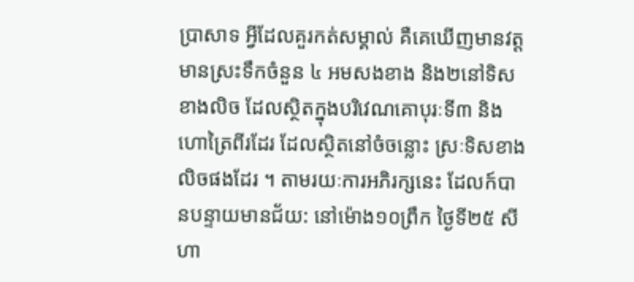ប្រាសាទ អ្វីដែលគួរកត់សម្គាល់ គឺគេឃើញមានវត្តមានស្រះទឹកចំនួន ៤ អមសងខាង និង២នៅទិសខាងលិច ដែលស្ថិតក្នុងបរិវេណគោបុរៈទី៣ និងហោត្រៃពីរដែរ ដែលស្ថិតនៅចំចន្លោះ ស្រៈទិសខាងលិចផងដែរ ។ តាមរយៈការអភិរក្សនេះ ដែលក៍បានបន្ទាយមានជ័យ: នៅម៉ោង១០ព្រឹក ថ្ងៃទី២៥ សីហា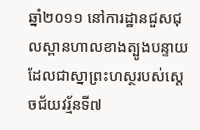ឆ្នាំ២០១១ នៅការដ្ឋានជួសជុលស្ពានហាលខាងត្បូងបន្ទាយ ដែលជាស្នាព្រះហស្ថរបស់ស្តេចជ័យវរ្ម័នទី៧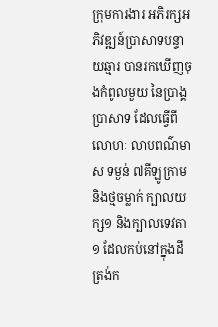ក្រុមការងារ អភិរក្សអភិវឌ្ឍន៍ប្រាសាទបន្ទាយឆ្មារ បានរកឃើញចុងកំពូលមួយ នៃប្រាង្គប្រាសាទ ដែលធ្វើពីលោហៈ លាបពណ៌មាស ទម្ងន់ ៧គីឡូក្រាម និងថ្មចម្លាក់ ក្បាលយក្ស១ និងក្បាលទេវតា ១ ដែលកប់នៅក្នុងដី ត្រង់ក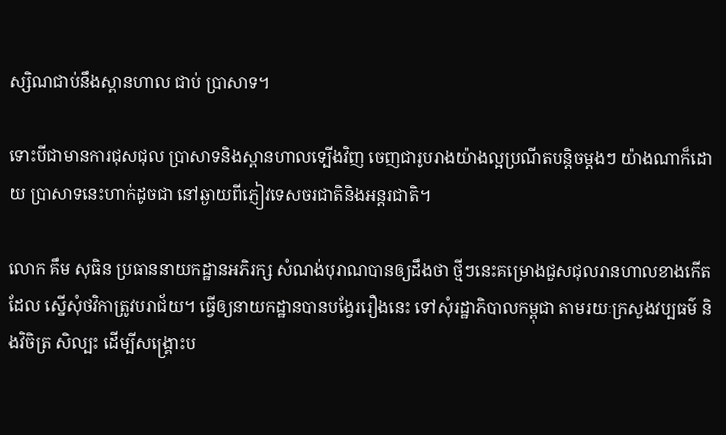ស្សិណជាប់នឹងស្ពានហាល ជាប់ ប្រាសាទ។

ទោះបីជាមានការជុសជុល ប្រាសាទនិងស្ពានហាលទ្បើងវិញ ចេញជារូបរាងយ៉ាងល្អប្រណីតបន្តិចម្តងៗ យ៉ាងណាក៏ដោយ ប្រាសាទនេះហាក់ដូចជា នៅឆ្ងាយពីភ្ញៀវទេសចរជាតិនិងអន្តរជាតិ។

លោក គឹម សុធិន ប្រធាននាយកដ្ឋានអភិរក្ស សំណង់បុរាណបានឲ្យដឹងថា ថ្មីៗនេះគម្រោងជួសជុលរានហាលខាងកើត ដែល ស្នើសុំថវិកាត្រូវបរាជ័យ។ ធ្វើឲ្យនាយកដ្ឋានបានបង្វែររឿងនេះ ទៅសុំរដ្ឋាភិបាលកម្ពុជា តាមរយៈក្រសួងវប្បធម៌ និងវិចិត្រ សិល្បះ ដើម្បីសង្រ្គោះប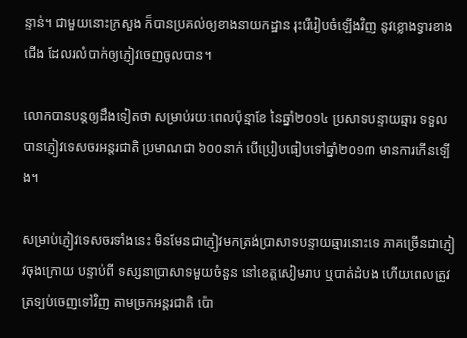ន្ទាន់។ ជាមួយនោះក្រសួង ក៏បានប្រគល់ឲ្យខាងនាយកដ្ឋាន រុះរើរៀបចំឡើងវិញ នូវខ្លោងទ្វារខាងជើង ដែលរលំបាក់ឲ្យភ្ញៀវចេញចូលបាន។

លោកបានបន្តឲ្យដឹងទៀតថា សម្រាប់រយៈពេលប៉ុន្មាខែ នៃឆ្នាំ២០១៤ ប្រសាទបន្ទាយឆ្មារ ទទួលបានភ្ញៀវទេសចរអន្តរជាតិ ប្រមាណជា ៦០០នាក់ បើប្រៀបធៀបទៅឆ្នាំ២០១៣ មានការកើនទ្បើង។

សម្រាប់ភ្ញៀវទេសចរទាំងនេះ មិនមែនជាភ្ញៀវមកត្រង់ប្រាសាទបន្ទាយឆ្មារនោះទេ ភាគច្រើនជាភ្ញៀវចុងក្រោយ បន្ទាប់ពី ទស្សនាប្រាសាទមួយចំនួន នៅខេត្តសៀមរាប ឬបាត់ដំបង ហើយពេលត្រូវត្រទ្បប់ចេញទៅវិញ តាមច្រកអន្តរជាតិ ប៉ោ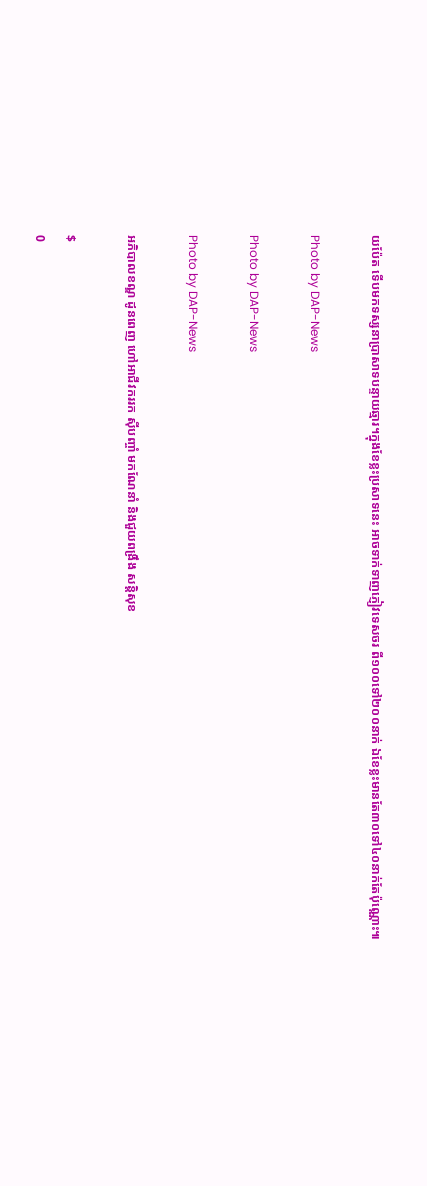យប៉ែត ទើបមកទស្សនាប្រាសាទបន្ទាយឆ្មារ។ក្នុងខែខ្លះប្រសាទនេះ អាចទាក់ទាញភ្ញៀវទេសចរ ពី១០០ទៅ២០០នាក់ ឯខែខ្លះមានតែ៣០ទៅ៤០នាក់តែប៉ុណ្ណោះ៕

Photo by DAP-News

Photo by DAP-News

Photo by DAP-News

អភិបាលខណ្ឌ ដូនពេញ ហៅអាជីវកររក ស៊ីបញ្ចាំ មកណែនាំ និងជួយពង្រឹង សន្ដិសុខ

$
0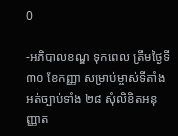0

-អភិបាលខណ្ឌ ទុកពេល ត្រឹមថ្ងៃទី៣០ ខែកញ្ញា សម្រាប់ម្ចាស់ទីតាំងអត់ច្បាប់ទាំង ២៨ សុំលិខិតអនុញ្ញាត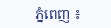ភ្នំពេញ ៖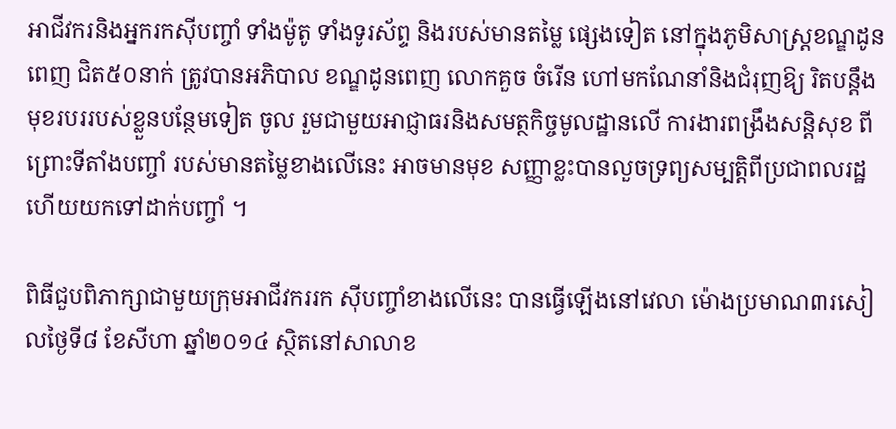អាជីវករនិងអ្នករកស៊ីបញ្ចាំ ទាំងម៉ូតូ ទាំងទូរស័ព្ទ និងរបស់មានតម្លៃ ផ្សេងទៀត នៅក្នុងភូមិសាស្ដ្រខណ្ឌដូនពេញ ជិត៥០នាក់ ត្រូវបានអភិបាល ខណ្ឌដូនពេញ លោកគួច ចំរើន ហៅមកណែនាំនិងជំរុញឱ្យ រិតបន្ដឹងមុខរបររបស់ខ្លួនបន្ថែមទៀត ចូល រួមជាមួយអាជ្ញាធរនិងសមត្ថកិច្ចមូលដ្ឋានលើ ការងារពង្រឹងសន្ដិសុខ ពីព្រោះទីតាំងបញ្ចាំ របស់មានតម្លៃខាងលើនេះ អាចមានមុខ សញ្ញាខ្លះបានលួចទ្រព្យសម្បត្ដិពីប្រជាពលរដ្ឋ ហើយយកទៅដាក់បញ្ចាំ ។

ពិធីជួបពិភាក្សាជាមួយក្រុមអាជីវកររក ស៊ីបញ្ចាំខាងលើនេះ បានធ្វើឡើងនៅវេលា ម៉ោងប្រមាណ៣រសៀលថ្ងៃទី៨ ខែសីហា ឆ្នាំ២០១៤ ស្ថិតនៅសាលាខ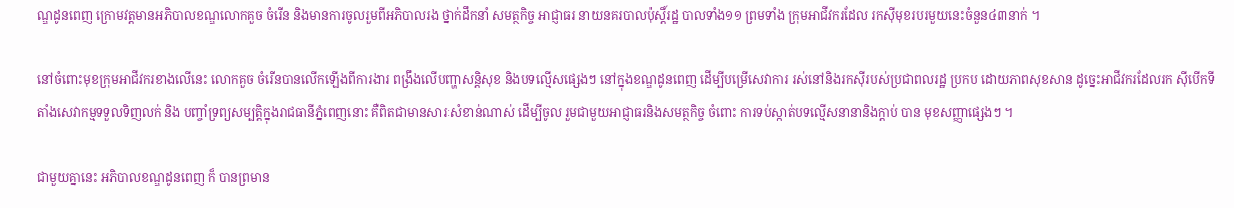ណ្ឌដូនពេញ ក្រោមវត្ដមានអភិបាលខណ្ឌលោកគួច ចំរើន និងមានការចូលរួមពីអភិបាលរង ថ្នាក់ដឹកនាំ សមត្ថកិច្ច អាជ្ញាធរ នាយនគរបាលប៉ុស្ដិ៍រដ្ឋ បាលទាំង១១ ព្រមទាំង ក្រុមអាជីវករដែល រកស៊ីមុខរបរមួយនេះចំនួន៤៣នាក់ ។

នៅចំពោះមុខក្រុមអាជីវករខាងលើនេះ លោកគួច ចំរើនបានលើកឡើងពីការងារ ពង្រឹងលើបញ្ហាសន្ដិសុខ និងបទល្មើសផ្សេងៗ នៅក្នុងខណ្ឌដូនពេញ ដើម្បីបម្រើសេវាការ រស់នៅនិងរកស៊ីរបស់ប្រជាពលរដ្ឋ ប្រកប ដោយភាពសុខសាន ដូច្នេះអាជីវករដែលរក ស៊ីបើកទីតាំងសេវាកម្មទទួលទិញលក់ និង បញ្ចាំទ្រព្យសម្បត្ដិក្នុងរាជធានីភ្នំពេញនោះ គឺពិតជាមានសារៈសំខាន់ណាស់ ដើម្បីចូល រួមជាមួយអាជ្ញាធរនិងសមត្ថកិច្ច ចំពោះ ការទប់ស្កាត់បទល្មើសនានានិងក្ដាប់ បាន មុខសញ្ញាផ្សេងៗ ។

ជាមួយគ្នានេះ អភិបាលខណ្ឌដូនពេញ ក៏ បានព្រមាន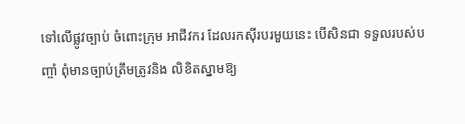ទៅលើផ្លូវច្បាប់ ចំពោះក្រុម អាជីវករ ដែលរកស៊ីរបរមួយនេះ បើសិនជា ទទួលរបស់បញ្ចាំ ពុំមានច្បាប់ត្រឹមត្រូវនិង លិខិតស្នាមឱ្យ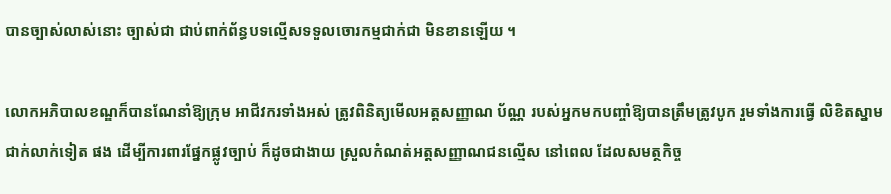បានច្បាស់លាស់នោះ ច្បាស់ជា ជាប់ពាក់ព័ន្ធបទល្មើសទទួលចោរកម្មជាក់ជា មិនខានឡើយ ។

លោកអភិបាលខណ្ឌក៏បានណែនាំឱ្យក្រុម អាជីវករទាំងអស់ ត្រូវពិនិត្យមើលអត្ដសញ្ញាណ ប័ណ្ណ របស់អ្នកមកបញ្ចាំឱ្យបានត្រឹមត្រូវបូក រួមទាំងការធ្វើ លិខិតស្នាមជាក់លាក់ទៀត ផង ដើម្បីការពារផ្នែកផ្លូវច្បាប់ ក៏ដូចជាងាយ ស្រួលកំណត់អត្ដសញ្ញាណជនល្មើស នៅពេល ដែលសមត្ថកិច្ច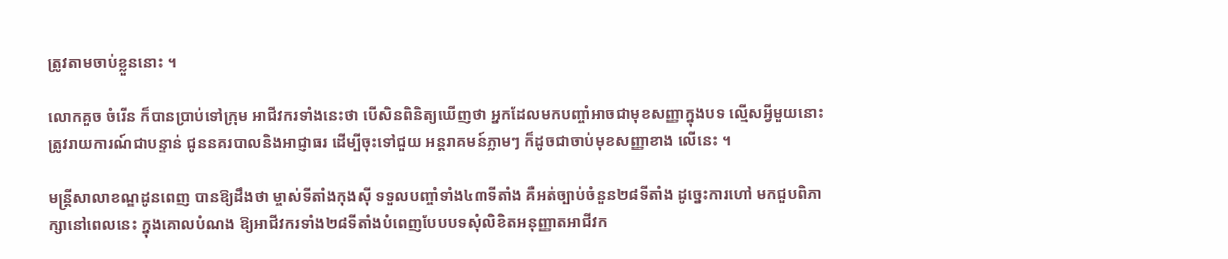ត្រូវតាមចាប់ខ្លួននោះ ។

លោកគួច ចំរើន ក៏បានប្រាប់ទៅក្រុម អាជីវករទាំងនេះថា បើសិនពិនិត្យឃើញថា អ្នកដែលមកបញ្ចាំអាចជាមុខសញ្ញាក្នុងបទ ល្មើសអ្វីមួយនោះ ត្រូវរាយការណ៍ជាបន្ទាន់ ជូននគរបាលនិងអាជ្ញាធរ ដើម្បីចុះទៅជួយ អន្ដរាគមន៍ភ្លាមៗ ក៏ដូចជាចាប់មុខសញ្ញាខាង លើនេះ ។

មន្ដ្រីសាលាខណ្ឌដូនពេញ បានឱ្យដឹងថា ម្ចាស់ទីតាំងកុងស៊ី ទទួលបញ្ចាំទាំង៤៣ទីតាំង គឺអត់ច្បាប់ចំនួន២៨ទីតាំង ដូច្នេះការហៅ មកជួបពិភាក្សានៅពេលនេះ ក្នុងគោលបំណង ឱ្យអាជីវករទាំង២៨ទីតាំងបំពេញបែបបទសុំលិខិតអនុញ្ញាតអាជីវក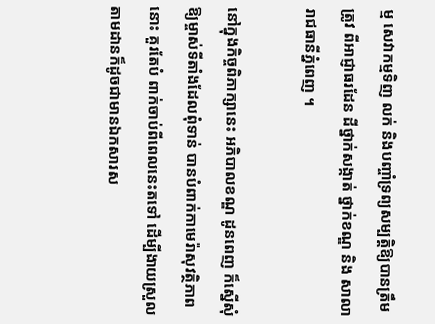ម្ម សេវាកម្មទិញ លក់ និងបញ្ចាំទ្រព្យសម្បត្ដិឱ្យបានត្រឹមត្រូវ ពីអាជ្ញាធរដែន ដីថ្នាក់សង្កាត់ ថ្នាក់ខណ្ឌ និង សាលារាជធានីភ្នំពេញ ។

នៅក្នុងកិច្ចពិភាក្សានេះ អភិបាលខណ្ឌ ដូនពេញ ក៏ស្នើសុំឱ្យម្ចាស់ទីតាំងដែលពុំទាន់ បានបំពាក់កាមេរ៉ាសុវត្ថិភាពនោះ គួរតែបំ ពាក់ចាប់ពីពេលនេះតទៅ ដើម្បីងាយស្រួល តាមដានក៏ដូចជាមានឯកសារស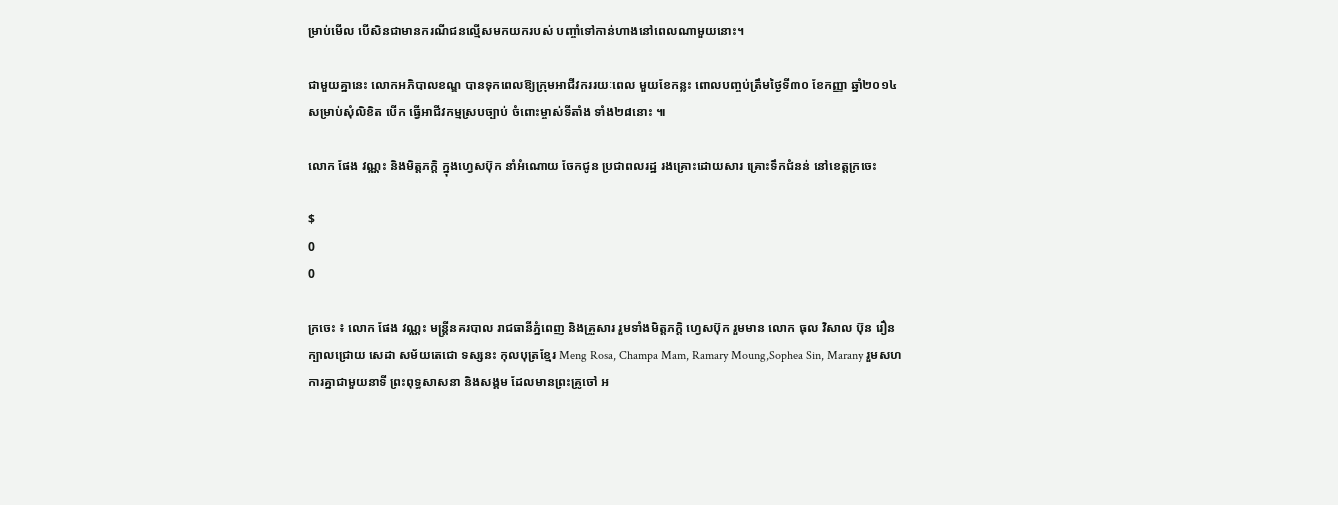ម្រាប់មើល បើសិនជាមានករណីជនល្មើសមកយករបស់ បញ្ចាំទៅកាន់ហាងនៅពេលណាមួយនោះ។

ជាមួយគ្នានេះ លោកអភិបាលខណ្ឌ បានទុកពេលឱ្យក្រុមអាជីវកររយៈពេល មួយខែកន្លះ ពោលបញ្ចប់ត្រឹមថ្ងៃទី៣០ ខែកញ្ញា ឆ្នាំ២០១៤ សម្រាប់សុំលិខិត បើក ធ្វើអាជីវកម្មស្របច្បាប់ ចំពោះម្ចាស់ទីតាំង ទាំង២៨នោះ ៕

លោក ផែង វណ្ណះ និងមិត្តភក្តិ ក្នុងហ្វេសប៊ុក នាំអំណោយ ចែកជូន ប្រជាពលរដ្ឋ រងគ្រោះដោយសារ គ្រោះទឹកជំនន់ នៅខេត្តក្រចេះ

$
0
0

ក្រចេះ ៖ លោក ផែង វណ្ណះ មន្រ្តីនគរបាល រាជធានីភ្នំពេញ និងគ្រួសារ រួមទាំងមិត្តភក្តិ ហ្វេសប៊ុក រួមមាន លោក ធុល វិសាល ប៊ុន រឿន ក្បាលជ្រោយ សេដា សម័យតេជោ ទស្សនះ កុលបុត្រខ្មែរ Meng Rosa, Champa Mam, Ramary Moung,Sophea Sin, Marany រួមសហការគ្នាជាមួយនាទី ព្រះពុទ្ធសាសនា និងសង្គម ដែលមានព្រះគ្រូចៅ អ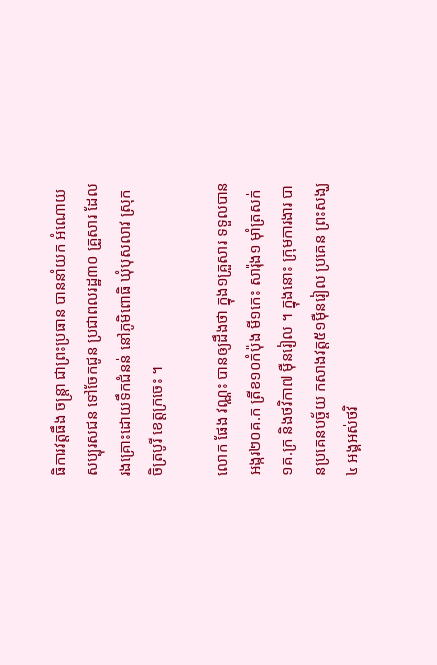ធិការវត្តធឹង ចន្ត្រា ជាព្រះប្រធាន បាននាំយក អំណោយ សប្បុរសជន ទៅចែកជូន ប្រជាពលរដ្ឋ៣០ គ្រួសារ ដែលរងគ្រោះដោយទឹកជំនន់ នៅភូមិពោធិ ឃុំបុសលាវ ស្រុកចិត្របូរី ខេត្តក្រចេះ ។

លោក ផែង វណ្ណះ បានឲ្យដឹងថា ក្នុង១គ្រួសារ ទទួលបានអង្ករ២០គ.ក ត្រីខ១០កំប៉ុង មី១កេះ សារ៉ុង១ ម៉ាំត្រសក់១គ.ក្រ និងថវិកា៧ ម៉ឺនរៀល ។ ក្នុងនោះ ក្រុមការងារ បានប្រគេនបច្ច័យ កសាងវត្ត៥១ម៉ឺនរៀល ប្រគេន ព្រះសង្ឃ៤ អង្គអស់ថវិ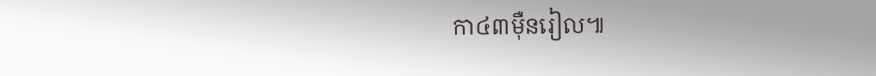កា៤៣ម៉ឺនរៀល៕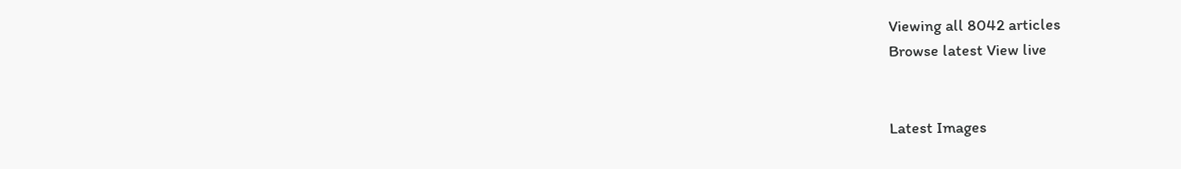Viewing all 8042 articles
Browse latest View live


Latest Images